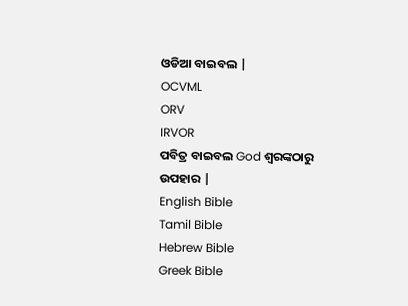ଓଡିଆ ବାଇବଲ |
OCVML
ORV
IRVOR
ପବିତ୍ର ବାଇବଲ God ଶ୍ବରଙ୍କଠାରୁ ଉପହାର |
English Bible
Tamil Bible
Hebrew Bible
Greek Bible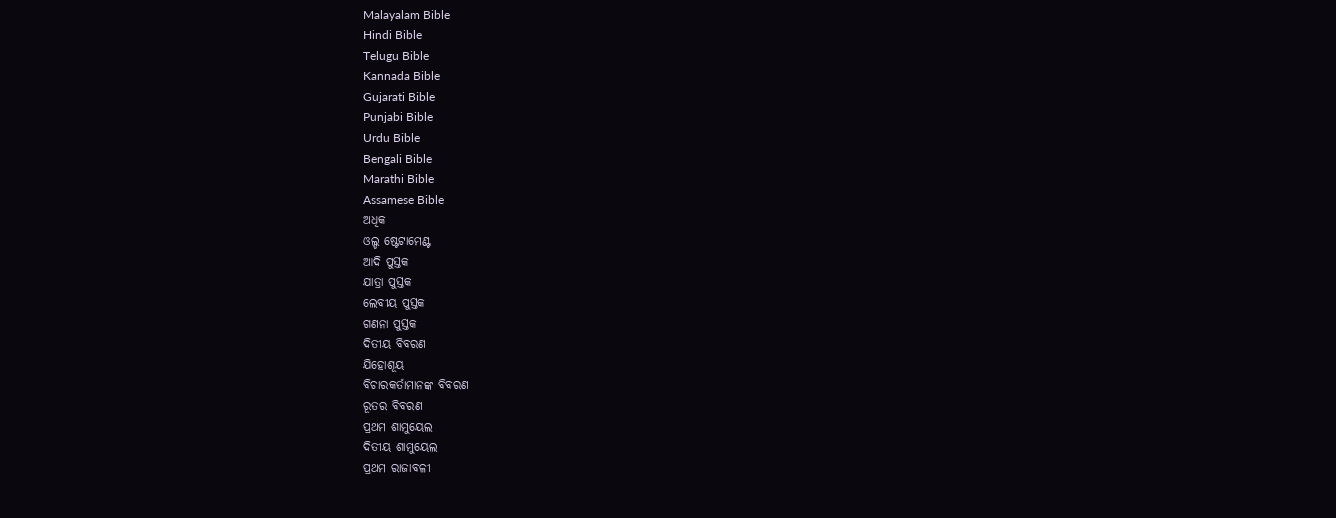Malayalam Bible
Hindi Bible
Telugu Bible
Kannada Bible
Gujarati Bible
Punjabi Bible
Urdu Bible
Bengali Bible
Marathi Bible
Assamese Bible
ଅଧିକ
ଓଲ୍ଡ ଷ୍ଟେଟାମେଣ୍ଟ
ଆଦି ପୁସ୍ତକ
ଯାତ୍ରା ପୁସ୍ତକ
ଲେବୀୟ ପୁସ୍ତକ
ଗଣନା ପୁସ୍ତକ
ଦିତୀୟ ବିବରଣ
ଯିହୋଶୂୟ
ବିଚାରକର୍ତାମାନଙ୍କ ବିବରଣ
ରୂତର ବିବରଣ
ପ୍ରଥମ ଶାମୁୟେଲ
ଦିତୀୟ ଶାମୁୟେଲ
ପ୍ରଥମ ରାଜାବଳୀ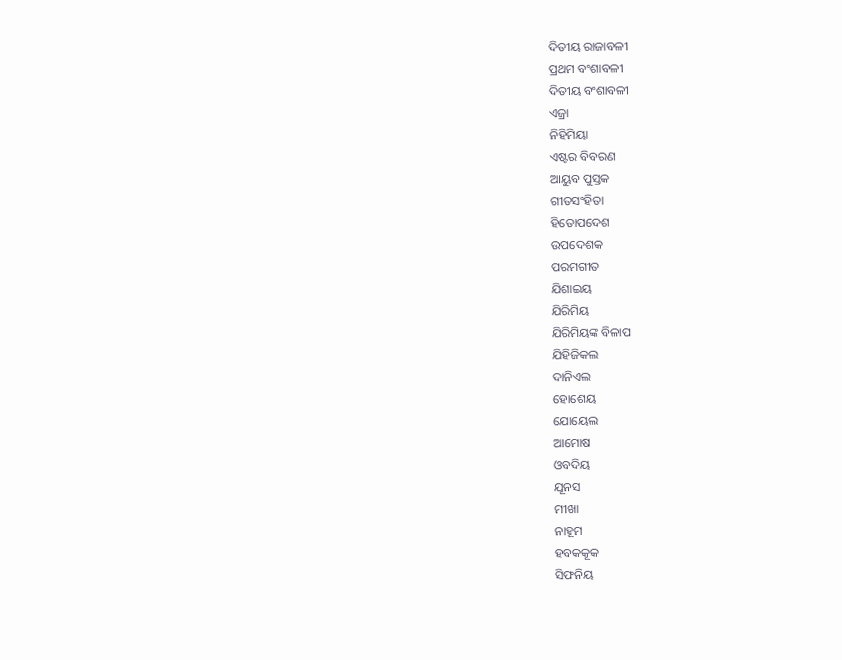ଦିତୀୟ ରାଜାବଳୀ
ପ୍ରଥମ ବଂଶାବଳୀ
ଦିତୀୟ ବଂଶାବଳୀ
ଏଜ୍ରା
ନିହିମିୟା
ଏଷ୍ଟର ବିବରଣ
ଆୟୁବ ପୁସ୍ତକ
ଗୀତସଂହିତା
ହିତୋପଦେଶ
ଉପଦେଶକ
ପରମଗୀତ
ଯିଶାଇୟ
ଯିରିମିୟ
ଯିରିମିୟଙ୍କ ବିଳାପ
ଯିହିଜିକଲ
ଦାନିଏଲ
ହୋଶେୟ
ଯୋୟେଲ
ଆମୋଷ
ଓବଦିୟ
ଯୂନସ
ମୀଖା
ନାହୂମ
ହବକକୂକ
ସିଫନିୟ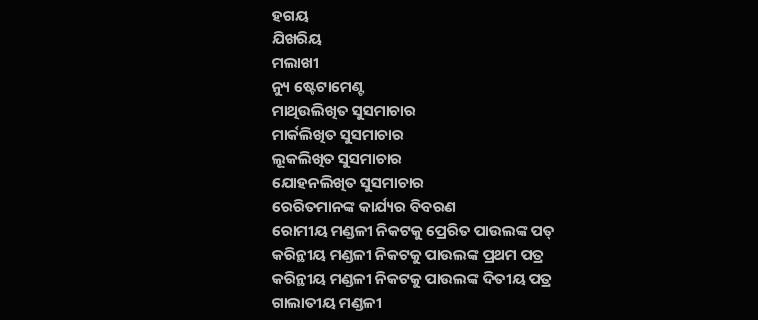ହଗୟ
ଯିଖରିୟ
ମଲାଖୀ
ନ୍ୟୁ ଷ୍ଟେଟାମେଣ୍ଟ
ମାଥିଉଲିଖିତ ସୁସମାଚାର
ମାର୍କଲିଖିତ ସୁସମାଚାର
ଲୂକଲିଖିତ ସୁସମାଚାର
ଯୋହନଲିଖିତ ସୁସମାଚାର
ରେରିତମାନଙ୍କ କାର୍ଯ୍ୟର ବିବରଣ
ରୋମୀୟ ମଣ୍ଡଳୀ ନିକଟକୁ ପ୍ରେରିତ ପାଉଲଙ୍କ ପତ୍
କରିନ୍ଥୀୟ ମଣ୍ଡଳୀ ନିକଟକୁ ପାଉଲଙ୍କ ପ୍ରଥମ ପତ୍ର
କରିନ୍ଥୀୟ ମଣ୍ଡଳୀ ନିକଟକୁ ପାଉଲଙ୍କ ଦିତୀୟ ପତ୍ର
ଗାଲାତୀୟ ମଣ୍ଡଳୀ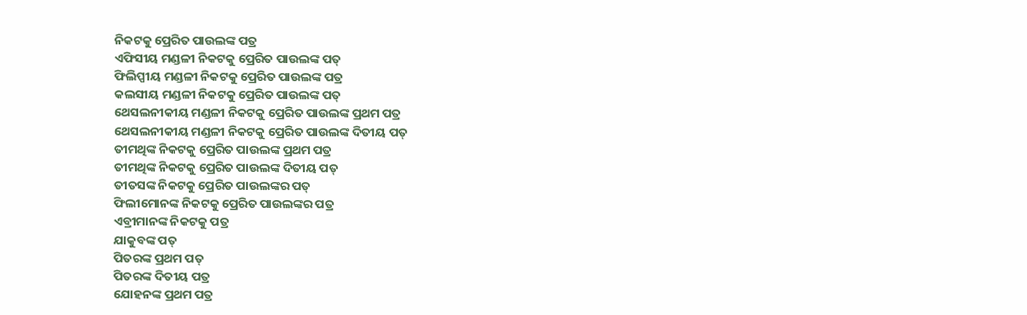ନିକଟକୁ ପ୍ରେରିତ ପାଉଲଙ୍କ ପତ୍ର
ଏଫିସୀୟ ମଣ୍ଡଳୀ ନିକଟକୁ ପ୍ରେରିତ ପାଉଲଙ୍କ ପତ୍
ଫିଲିପ୍ପୀୟ ମଣ୍ଡଳୀ ନିକଟକୁ ପ୍ରେରିତ ପାଉଲଙ୍କ ପତ୍ର
କଲସୀୟ ମଣ୍ଡଳୀ ନିକଟକୁ ପ୍ରେରିତ ପାଉଲଙ୍କ ପତ୍
ଥେସଲନୀକୀୟ ମଣ୍ଡଳୀ ନିକଟକୁ ପ୍ରେରିତ ପାଉଲଙ୍କ ପ୍ରଥମ ପତ୍ର
ଥେସଲନୀକୀୟ ମଣ୍ଡଳୀ ନିକଟକୁ ପ୍ରେରିତ ପାଉଲଙ୍କ ଦିତୀୟ ପତ୍
ତୀମଥିଙ୍କ ନିକଟକୁ ପ୍ରେରିତ ପାଉଲଙ୍କ ପ୍ରଥମ ପତ୍ର
ତୀମଥିଙ୍କ ନିକଟକୁ ପ୍ରେରିତ ପାଉଲଙ୍କ ଦିତୀୟ ପତ୍
ତୀତସଙ୍କ ନିକଟକୁ ପ୍ରେରିତ ପାଉଲଙ୍କର ପତ୍
ଫିଲୀମୋନଙ୍କ ନିକଟକୁ ପ୍ରେରିତ ପାଉଲଙ୍କର ପତ୍ର
ଏବ୍ରୀମାନଙ୍କ ନିକଟକୁ ପତ୍ର
ଯାକୁବଙ୍କ ପତ୍
ପିତରଙ୍କ ପ୍ରଥମ ପତ୍
ପିତରଙ୍କ ଦିତୀୟ ପତ୍ର
ଯୋହନଙ୍କ ପ୍ରଥମ ପତ୍ର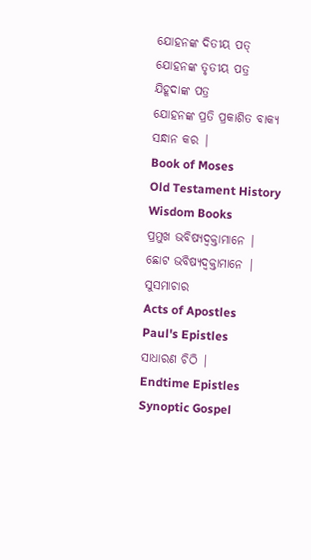ଯୋହନଙ୍କ ଦିତୀୟ ପତ୍
ଯୋହନଙ୍କ ତୃତୀୟ ପତ୍ର
ଯିହୂଦାଙ୍କ ପତ୍ର
ଯୋହନଙ୍କ ପ୍ରତି ପ୍ରକାଶିତ ବାକ୍ୟ
ସନ୍ଧାନ କର |
Book of Moses
Old Testament History
Wisdom Books
ପ୍ରମୁଖ ଭବିଷ୍ୟଦ୍ବକ୍ତାମାନେ |
ଛୋଟ ଭବିଷ୍ୟଦ୍ବକ୍ତାମାନେ |
ସୁସମାଚାର
Acts of Apostles
Paul's Epistles
ସାଧାରଣ ଚିଠି |
Endtime Epistles
Synoptic Gospel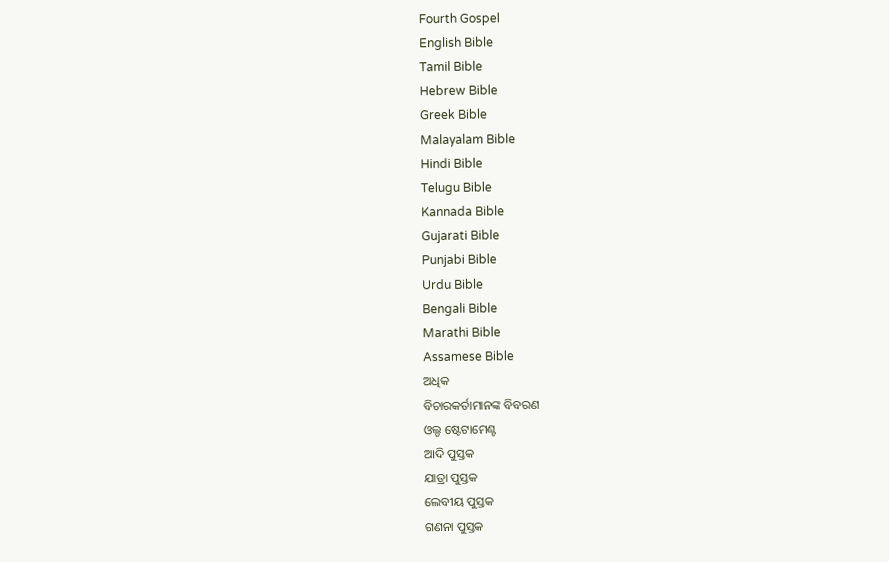Fourth Gospel
English Bible
Tamil Bible
Hebrew Bible
Greek Bible
Malayalam Bible
Hindi Bible
Telugu Bible
Kannada Bible
Gujarati Bible
Punjabi Bible
Urdu Bible
Bengali Bible
Marathi Bible
Assamese Bible
ଅଧିକ
ବିଚାରକର୍ତାମାନଙ୍କ ବିବରଣ
ଓଲ୍ଡ ଷ୍ଟେଟାମେଣ୍ଟ
ଆଦି ପୁସ୍ତକ
ଯାତ୍ରା ପୁସ୍ତକ
ଲେବୀୟ ପୁସ୍ତକ
ଗଣନା ପୁସ୍ତକ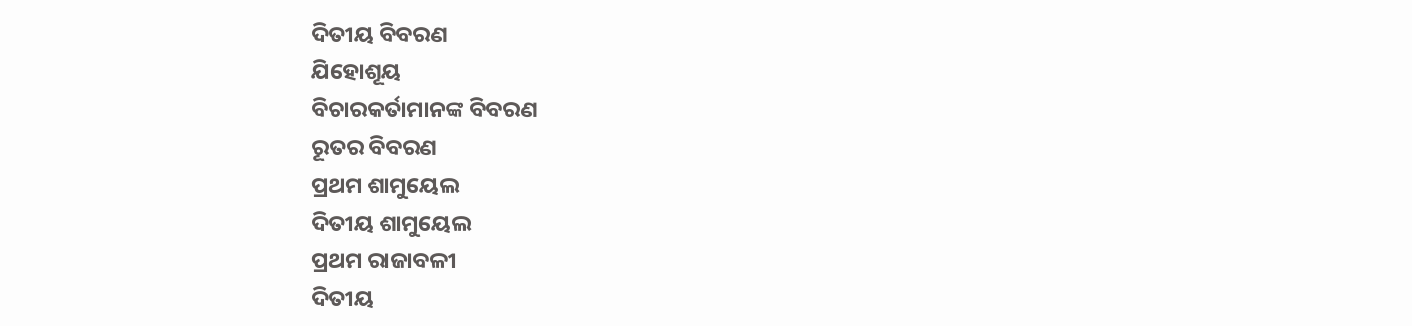ଦିତୀୟ ବିବରଣ
ଯିହୋଶୂୟ
ବିଚାରକର୍ତାମାନଙ୍କ ବିବରଣ
ରୂତର ବିବରଣ
ପ୍ରଥମ ଶାମୁୟେଲ
ଦିତୀୟ ଶାମୁୟେଲ
ପ୍ରଥମ ରାଜାବଳୀ
ଦିତୀୟ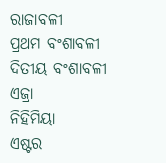ରାଜାବଳୀ
ପ୍ରଥମ ବଂଶାବଳୀ
ଦିତୀୟ ବଂଶାବଳୀ
ଏଜ୍ରା
ନିହିମିୟା
ଏଷ୍ଟର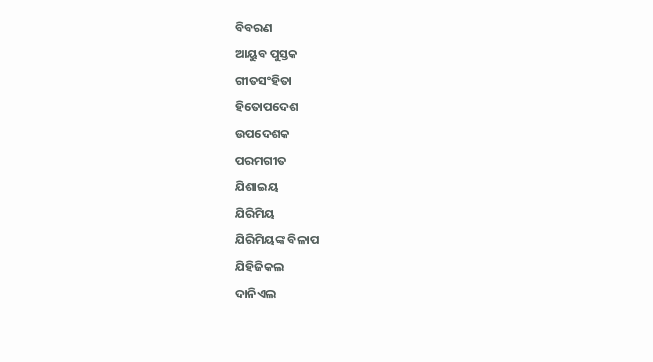ବିବରଣ
ଆୟୁବ ପୁସ୍ତକ
ଗୀତସଂହିତା
ହିତୋପଦେଶ
ଉପଦେଶକ
ପରମଗୀତ
ଯିଶାଇୟ
ଯିରିମିୟ
ଯିରିମିୟଙ୍କ ବିଳାପ
ଯିହିଜିକଲ
ଦାନିଏଲ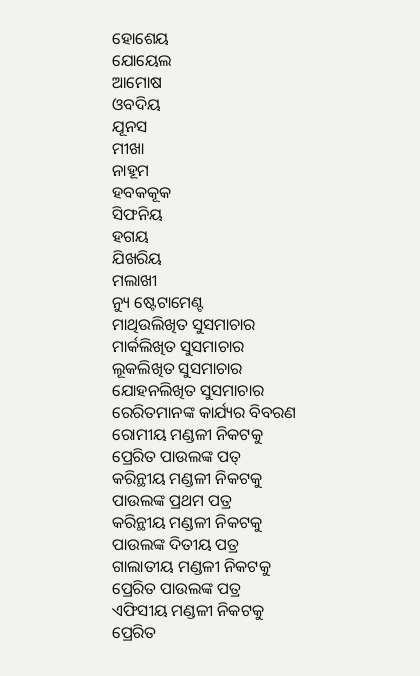ହୋଶେୟ
ଯୋୟେଲ
ଆମୋଷ
ଓବଦିୟ
ଯୂନସ
ମୀଖା
ନାହୂମ
ହବକକୂକ
ସିଫନିୟ
ହଗୟ
ଯିଖରିୟ
ମଲାଖୀ
ନ୍ୟୁ ଷ୍ଟେଟାମେଣ୍ଟ
ମାଥିଉଲିଖିତ ସୁସମାଚାର
ମାର୍କଲିଖିତ ସୁସମାଚାର
ଲୂକଲିଖିତ ସୁସମାଚାର
ଯୋହନଲିଖିତ ସୁସମାଚାର
ରେରିତମାନଙ୍କ କାର୍ଯ୍ୟର ବିବରଣ
ରୋମୀୟ ମଣ୍ଡଳୀ ନିକଟକୁ ପ୍ରେରିତ ପାଉଲଙ୍କ ପତ୍
କରିନ୍ଥୀୟ ମଣ୍ଡଳୀ ନିକଟକୁ ପାଉଲଙ୍କ ପ୍ରଥମ ପତ୍ର
କରିନ୍ଥୀୟ ମଣ୍ଡଳୀ ନିକଟକୁ ପାଉଲଙ୍କ ଦିତୀୟ ପତ୍ର
ଗାଲାତୀୟ ମଣ୍ଡଳୀ ନିକଟକୁ ପ୍ରେରିତ ପାଉଲଙ୍କ ପତ୍ର
ଏଫିସୀୟ ମଣ୍ଡଳୀ ନିକଟକୁ ପ୍ରେରିତ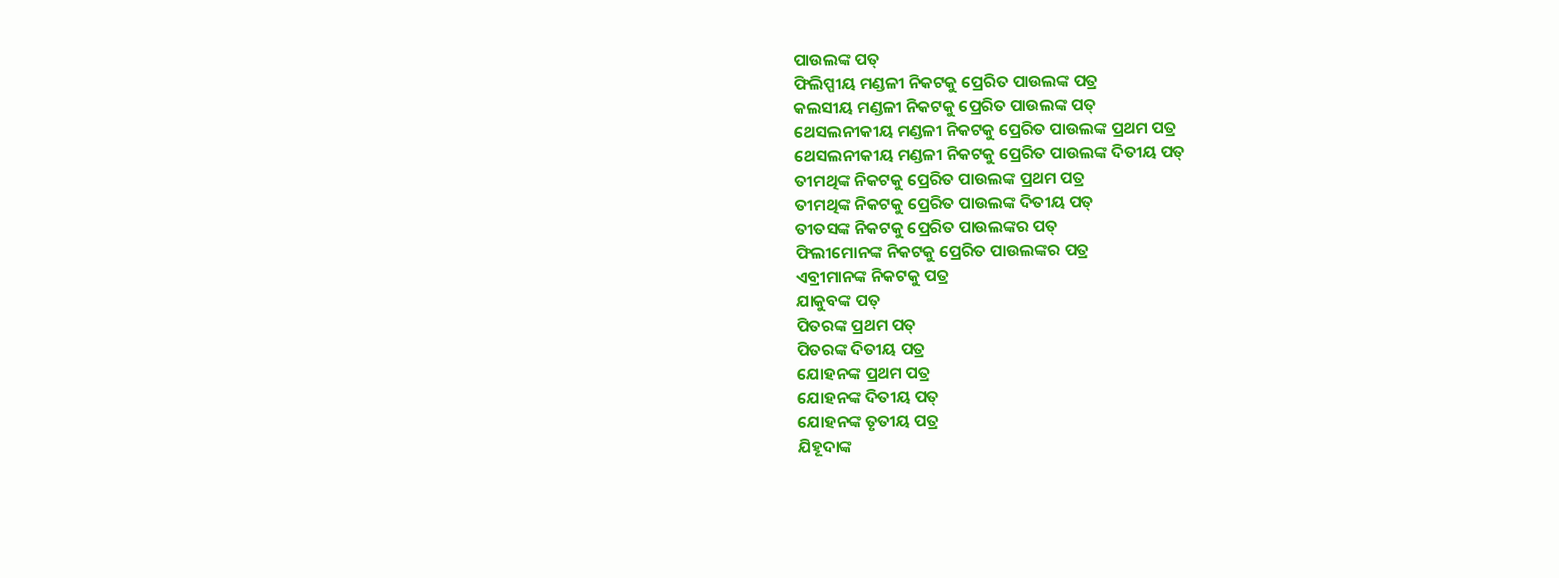ପାଉଲଙ୍କ ପତ୍
ଫିଲିପ୍ପୀୟ ମଣ୍ଡଳୀ ନିକଟକୁ ପ୍ରେରିତ ପାଉଲଙ୍କ ପତ୍ର
କଲସୀୟ ମଣ୍ଡଳୀ ନିକଟକୁ ପ୍ରେରିତ ପାଉଲଙ୍କ ପତ୍
ଥେସଲନୀକୀୟ ମଣ୍ଡଳୀ ନିକଟକୁ ପ୍ରେରିତ ପାଉଲଙ୍କ ପ୍ରଥମ ପତ୍ର
ଥେସଲନୀକୀୟ ମଣ୍ଡଳୀ ନିକଟକୁ ପ୍ରେରିତ ପାଉଲଙ୍କ ଦିତୀୟ ପତ୍
ତୀମଥିଙ୍କ ନିକଟକୁ ପ୍ରେରିତ ପାଉଲଙ୍କ ପ୍ରଥମ ପତ୍ର
ତୀମଥିଙ୍କ ନିକଟକୁ ପ୍ରେରିତ ପାଉଲଙ୍କ ଦିତୀୟ ପତ୍
ତୀତସଙ୍କ ନିକଟକୁ ପ୍ରେରିତ ପାଉଲଙ୍କର ପତ୍
ଫିଲୀମୋନଙ୍କ ନିକଟକୁ ପ୍ରେରିତ ପାଉଲଙ୍କର ପତ୍ର
ଏବ୍ରୀମାନଙ୍କ ନିକଟକୁ ପତ୍ର
ଯାକୁବଙ୍କ ପତ୍
ପିତରଙ୍କ ପ୍ରଥମ ପତ୍
ପିତରଙ୍କ ଦିତୀୟ ପତ୍ର
ଯୋହନଙ୍କ ପ୍ରଥମ ପତ୍ର
ଯୋହନଙ୍କ ଦିତୀୟ ପତ୍
ଯୋହନଙ୍କ ତୃତୀୟ ପତ୍ର
ଯିହୂଦାଙ୍କ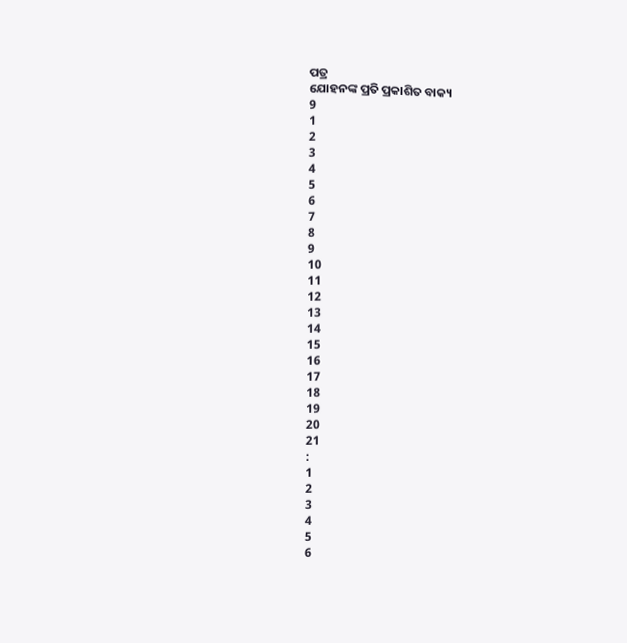ପତ୍ର
ଯୋହନଙ୍କ ପ୍ରତି ପ୍ରକାଶିତ ବାକ୍ୟ
9
1
2
3
4
5
6
7
8
9
10
11
12
13
14
15
16
17
18
19
20
21
:
1
2
3
4
5
6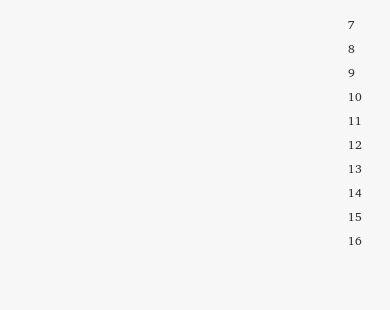7
8
9
10
11
12
13
14
15
16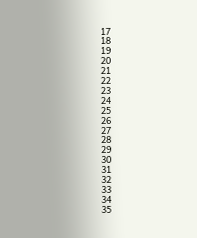17
18
19
20
21
22
23
24
25
26
27
28
29
30
31
32
33
34
35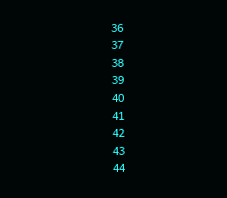36
37
38
39
40
41
42
43
44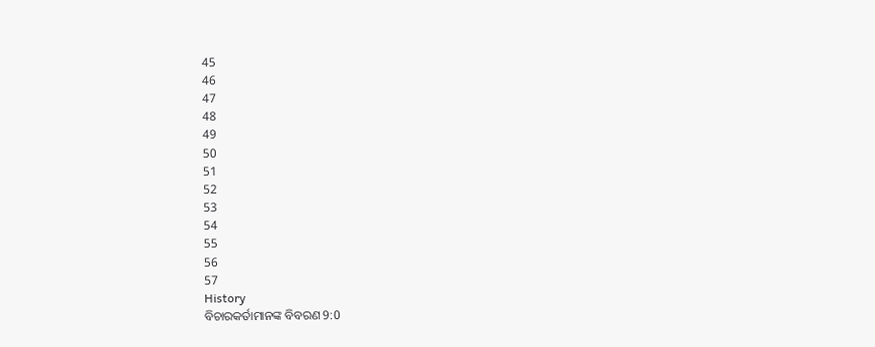45
46
47
48
49
50
51
52
53
54
55
56
57
History
ବିଚାରକର୍ତାମାନଙ୍କ ବିବରଣ 9:0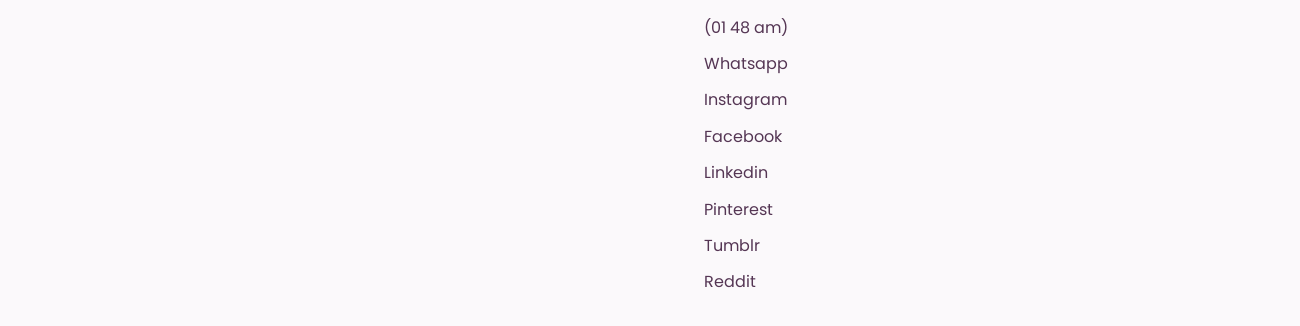(01 48 am)
Whatsapp
Instagram
Facebook
Linkedin
Pinterest
Tumblr
Reddit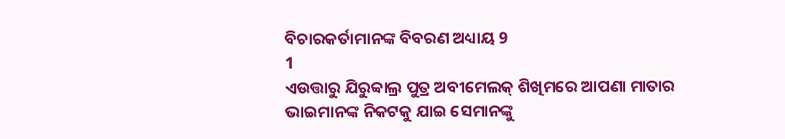ବିଚାରକର୍ତାମାନଙ୍କ ବିବରଣ ଅଧ୍ୟାୟ 9
1
ଏଉତ୍ତାରୁ ଯିରୁବ୍ବାଲ୍ର ପୁତ୍ର ଅବୀମେଲକ୍ ଶିଖିମରେ ଆପଣା ମାତାର ଭାଇମାନଙ୍କ ନିକଟକୁ ଯାଇ ସେମାନଙ୍କୁ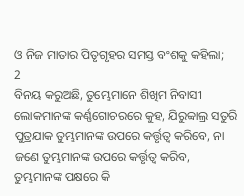ଓ ନିଜ ମାତାର ପିତୃଗୃହର ସମସ୍ତ ବଂଶକୁ କହିଲା;
2
ବିନୟ କରୁଅଛି, ତୁମ୍ଭେମାନେ ଶିଖିମ ନିବାସୀ ଲୋକମାନଙ୍କ କର୍ଣ୍ଣଗୋଚରରେ କୁହ, ଯିରୁବ୍ବାଲ୍ର ସତୁରି ପୁତ୍ରଯାକ ତୁମ୍ଭମାନଙ୍କ ଉପରେ କର୍ତ୍ତୃତ୍ଵ କରିବେ, ନା ଜଣେ ତୁମ୍ଭମାନଙ୍କ ଉପରେ କର୍ତ୍ତୃତ୍ଵ କରିବ, ତୁମ୍ଭମାନଙ୍କ ପକ୍ଷରେ କି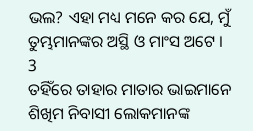ଭଲ? ଏହା ମଧ୍ୟ ମନେ କର ଯେ, ମୁଁ ତୁମ୍ଭମାନଙ୍କର ଅସ୍ଥି ଓ ମାଂସ ଅଟେ ।
3
ତହିଁରେ ତାହାର ମାତାର ଭାଇମାନେ ଶିଖିମ ନିବାସୀ ଲୋକମାନଙ୍କ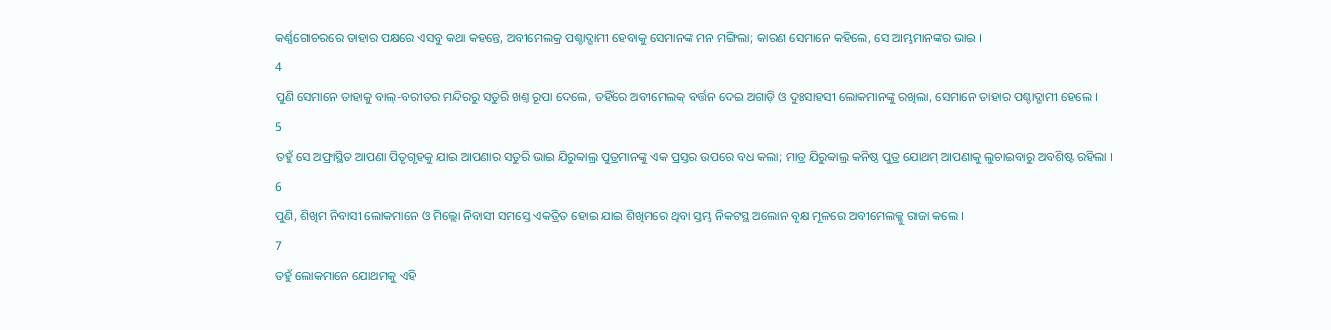କର୍ଣ୍ଣଗୋଚରରେ ତାହାର ପକ୍ଷରେ ଏସବୁ କଥା କହନ୍ତେ, ଅବୀମେଲକ୍ର ପଶ୍ଚାଦ୍ଗାମୀ ହେବାକୁ ସେମାନଙ୍କ ମନ ମଙ୍ଗିଲା; କାରଣ ସେମାନେ କହିଲେ, ସେ ଆମ୍ଭମାନଙ୍କର ଭାଇ ।
4
ପୁଣି ସେମାନେ ତାହାକୁ ବାଲ୍-ବରୀତର ମନ୍ଦିରରୁ ସତୁରି ଖଣ୍ତ ରୂପା ଦେଲେ, ତହିଁରେ ଅବୀମେଲକ୍ ବର୍ତ୍ତନ ଦେଇ ଅଗାଡ଼ି ଓ ଦୁଃସାହସୀ ଲୋକମାନଙ୍କୁ ରଖିଲା, ସେମାନେ ତାହାର ପଶ୍ଚାଦ୍ଗାମୀ ହେଲେ ।
5
ତହୁଁ ସେ ଅଫ୍ରାସ୍ଥିତ ଆପଣା ପିତୃଗୃହକୁ ଯାଇ ଆପଣାର ସତୁରି ଭାଇ ଯିରୁବ୍ବାଲ୍ର ପୁତ୍ରମାନଙ୍କୁ ଏକ ପ୍ରସ୍ତର ଉପରେ ବଧ କଲା; ମାତ୍ର ଯିରୁବ୍ବାଲ୍ର କନିଷ୍ଠ ପୁତ୍ର ଯୋଥମ୍ ଆପଣାକୁ ଲୁଚାଇବାରୁ ଅବଶିଷ୍ଟ ରହିଲା ।
6
ପୁଣି, ଶିଖିମ ନିବାସୀ ଲୋକମାନେ ଓ ମିଲ୍ଲୋ ନିବାସୀ ସମସ୍ତେ ଏକତ୍ରିତ ହୋଇ ଯାଇ ଶିଖିମରେ ଥିବା ସ୍ତମ୍ଭ ନିକଟସ୍ଥ ଅଲୋନ ବୃକ୍ଷ ମୂଳରେ ଅବୀମେଲକ୍କୁ ରାଜା କଲେ ।
7
ତହୁଁ ଲୋକମାନେ ଯୋଥମକୁ ଏହି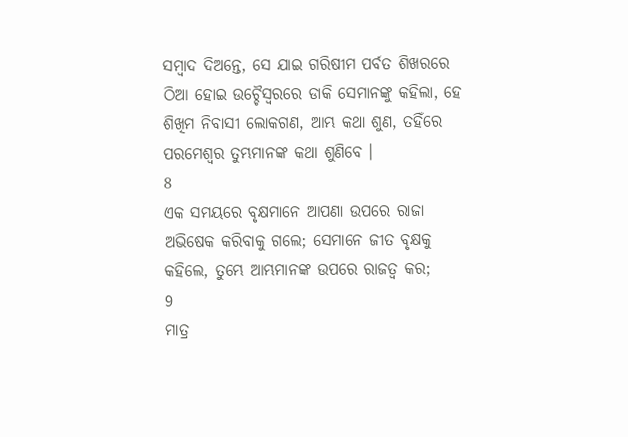ସମ୍ଵାଦ ଦିଅନ୍ତେ, ସେ ଯାଇ ଗରିଷୀମ ପର୍ବତ ଶିଖରରେ ଠିଆ ହୋଇ ଉଚ୍ଚୈସ୍ଵରରେ ଡାକି ସେମାନଙ୍କୁ କହିଲା, ହେ ଶିଖିମ ନିବାସୀ ଲୋକଗଣ, ଆମ୍ଭ କଥା ଶୁଣ, ତହିଁରେ ପରମେଶ୍ଵର ତୁମ୍ଭମାନଙ୍କ କଥା ଶୁଣିବେ ।
8
ଏକ ସମୟରେ ବୃକ୍ଷମାନେ ଆପଣା ଉପରେ ରାଜା ଅଭିଷେକ କରିବାକୁ ଗଲେ; ସେମାନେ ଜୀତ ବୃକ୍ଷକୁ କହିଲେ, ତୁମ୍ଭେ ଆମ୍ଭମାନଙ୍କ ଉପରେ ରାଜତ୍ଵ କର;
9
ମାତ୍ର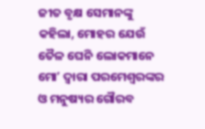ଜୀତ ବୃକ୍ଷ ସେମାନଙ୍କୁ କହିଲା, ମୋହର ଯେଉଁ ତୈଳ ଘେନି ଲୋକମାନେ ମୋʼ ଦ୍ଵାରା ପରମେଶ୍ଵରଙ୍କର ଓ ମନୁଷ୍ୟର ଗୌରବ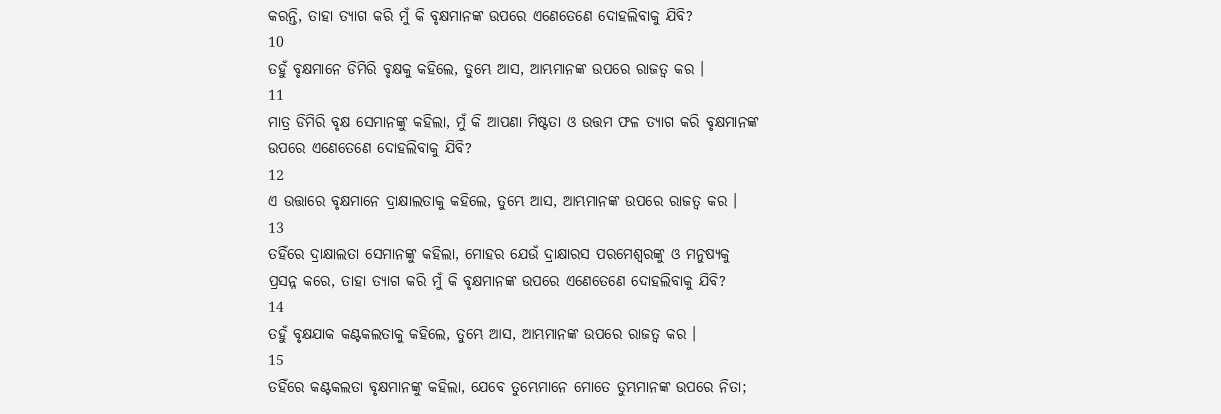କରନ୍ତି, ତାହା ତ୍ୟାଗ କରି ମୁଁ କି ବୃକ୍ଷମାନଙ୍କ ଉପରେ ଏଣେତେଣେ ଦୋହଲିବାକୁ ଯିବି?
10
ତହୁଁ ବୃକ୍ଷମାନେ ଡିମିରି ବୃକ୍ଷକୁ କହିଲେ, ତୁମ୍ଭେ ଆସ, ଆମ୍ଭମାନଙ୍କ ଉପରେ ରାଜତ୍ଵ କର ।
11
ମାତ୍ର ଡିମିରି ବୃକ୍ଷ ସେମାନଙ୍କୁ କହିଲା, ମୁଁ କି ଆପଣା ମିଷ୍ଟତା ଓ ଉତ୍ତମ ଫଳ ତ୍ୟାଗ କରି ବୃକ୍ଷମାନଙ୍କ ଉପରେ ଏଣେତେଣେ ଦୋହଲିବାକୁ ଯିବି?
12
ଏ ଉତ୍ତାରେ ବୃକ୍ଷମାନେ ଦ୍ରାକ୍ଷାଲତାକୁ କହିଲେ, ତୁମ୍ଭେ ଆସ, ଆମ୍ଭମାନଙ୍କ ଉପରେ ରାଜତ୍ଵ କର ।
13
ତହିଁରେ ଦ୍ରାକ୍ଷାଲତା ସେମାନଙ୍କୁ କହିଲା, ମୋହର ଯେଉଁ ଦ୍ରାକ୍ଷାରସ ପରମେଶ୍ଵରଙ୍କୁ ଓ ମନୁଷ୍ୟକୁ ପ୍ରସନ୍ନ କରେ, ତାହା ତ୍ୟାଗ କରି ମୁଁ କି ବୃକ୍ଷମାନଙ୍କ ଉପରେ ଏଣେତେଣେ ଦୋହଲିବାକୁ ଯିବି?
14
ତହୁଁ ବୃକ୍ଷଯାକ କଣ୍ଟକଲତାକୁ କହିଲେ, ତୁମ୍ଭେ ଆସ, ଆମ୍ଭମାନଙ୍କ ଉପରେ ରାଜତ୍ଵ କର ।
15
ତହିଁରେ କଣ୍ଟକଲତା ବୃକ୍ଷମାନଙ୍କୁ କହିଲା, ଯେବେ ତୁମ୍ଭେମାନେ ମୋତେ ତୁମ୍ଭମାନଙ୍କ ଉପରେ ନିତା;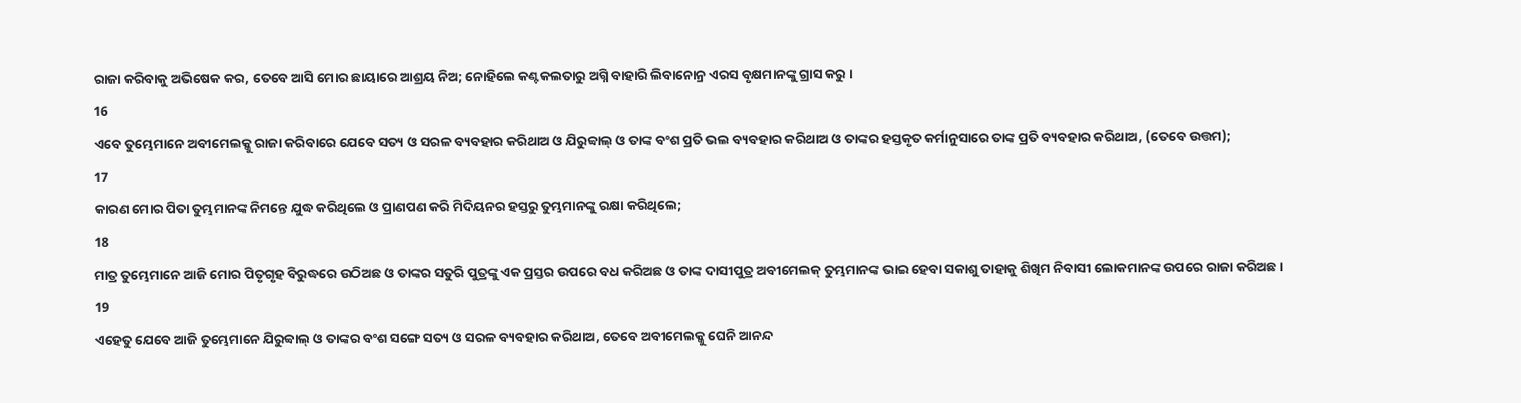ରାଜା କରିବାକୁ ଅଭିଷେକ କର, ତେବେ ଆସି ମୋର ଛାୟାରେ ଆଶ୍ରୟ ନିଅ; ନୋହିଲେ କଣ୍ଟକଲତାରୁ ଅଗ୍ନି ବାହାରି ଲିବାନୋନ୍ର ଏରସ ବୃକ୍ଷମାନଙ୍କୁ ଗ୍ରାସ କରୁ ।
16
ଏବେ ତୁମ୍ଭେମାନେ ଅବୀମେଲକ୍କୁ ରାଜା କରିବାରେ ଯେବେ ସତ୍ୟ ଓ ସରଳ ବ୍ୟବହାର କରିଥାଅ ଓ ଯିରୁବ୍ବାଲ୍ ଓ ତାଙ୍କ ବଂଶ ପ୍ରତି ଭଲ ବ୍ୟବହାର କରିଥାଅ ଓ ତାଙ୍କର ହସ୍ତକୃତ କର୍ମାନୁସାରେ ତାଙ୍କ ପ୍ରତି ବ୍ୟବହାର କରିଥାଅ, (ତେବେ ଉତ୍ତମ);
17
କାରଣ ମୋର ପିତା ତୁମ୍ଭମାନଙ୍କ ନିମନ୍ତେ ଯୁଦ୍ଧ କରିଥିଲେ ଓ ପ୍ରାଣପଣ କରି ମିଦିୟନର ହସ୍ତରୁ ତୁମ୍ଭମାନଙ୍କୁ ରକ୍ଷା କରିଥିଲେ;
18
ମାତ୍ର ତୁମ୍ଭେମାନେ ଆଜି ମୋର ପିତୃଗୃହ ବିରୁଦ୍ଧରେ ଉଠିଅଛ ଓ ତାଙ୍କର ସତୁରି ପୁତ୍ରଙ୍କୁ ଏକ ପ୍ରସ୍ତର ଉପରେ ବଧ କରିଅଛ ଓ ତାଙ୍କ ଦାସୀପୁତ୍ର ଅବୀମେଲକ୍ ତୁମ୍ଭମାନଙ୍କ ଭାଇ ହେବା ସକାଶୁ ତାହାକୁ ଶିଖିମ ନିବାସୀ ଲୋକମାନଙ୍କ ଉପରେ ରାଜା କରିଅଛ ।
19
ଏହେତୁ ଯେବେ ଆଜି ତୁମ୍ଭେମାନେ ଯିରୁବ୍ବାଲ୍ ଓ ତାଙ୍କର ବଂଶ ସଙ୍ଗେ ସତ୍ୟ ଓ ସରଳ ବ୍ୟବହାର କରିଥାଅ, ତେବେ ଅବୀମେଲକ୍କୁ ଘେନି ଆନନ୍ଦ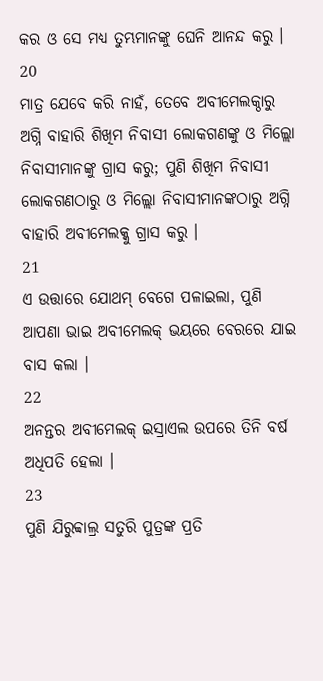କର ଓ ସେ ମଧ୍ୟ ତୁମ୍ଭମାନଙ୍କୁ ଘେନି ଆନନ୍ଦ କରୁ ।
20
ମାତ୍ର ଯେବେ କରି ନାହଁ, ତେବେ ଅବୀମେଲକ୍ଠାରୁ ଅଗ୍ନି ବାହାରି ଶିଖିମ ନିବାସୀ ଲୋକଗଣଙ୍କୁ ଓ ମିଲ୍ଲୋ ନିବାସୀମାନଙ୍କୁ ଗ୍ରାସ କରୁ; ପୁଣି ଶିଖିମ ନିବାସୀ ଲୋକଗଣଠାରୁ ଓ ମିଲ୍ଲୋ ନିବାସୀମାନଙ୍କଠାରୁ ଅଗ୍ନି ବାହାରି ଅବୀମେଲକ୍କୁ ଗ୍ରାସ କରୁ ।
21
ଏ ଉତ୍ତାରେ ଯୋଥମ୍ ବେଗେ ପଳାଇଲା, ପୁଣି ଆପଣା ଭାଇ ଅବୀମେଲକ୍ ଭୟରେ ବେରରେ ଯାଇ ବାସ କଲା ।
22
ଅନନ୍ତର ଅବୀମେଲକ୍ ଇସ୍ରାଏଲ ଉପରେ ତିନି ବର୍ଷ ଅଧିପତି ହେଲା ।
23
ପୁଣି ଯିରୁବ୍ବାଲ୍ର ସତୁରି ପୁତ୍ରଙ୍କ ପ୍ରତି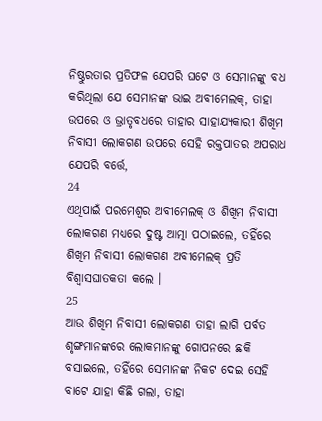ନିଷ୍ଠୁରତାର ପ୍ରତିଫଳ ଯେପରି ଘଟେ ଓ ସେମାନଙ୍କୁ ବଧ କରିଥିଲା ଯେ ସେମାନଙ୍କ ଭାଇ ଅବୀମେଲକ୍, ତାହା ଉପରେ ଓ ଭ୍ରାତୃବଧରେ ତାହାର ସାହାଯ୍ୟକାରୀ ଶିଖିମ ନିବାସୀ ଲୋକଗଣ ଉପରେ ସେହି ରକ୍ତପାତର ଅପରାଧ ଯେପରି ବର୍ତ୍ତେ,
24
ଏଥିପାଇଁ ପରମେଶ୍ଵର ଅବୀମେଲକ୍ ଓ ଶିଖିମ ନିବାସୀ ଲୋକଗଣ ମଧ୍ୟରେ ଦୁଷ୍ଟ ଆତ୍ମା ପଠାଇଲେ, ତହିଁରେ ଶିଖିମ ନିବାସୀ ଲୋକଗଣ ଅବୀମେଲକ୍ ପ୍ରତି ବିଶ୍ଵାସଘାତକତା କଲେ ।
25
ଆଉ ଶିଖିମ ନିବାସୀ ଲୋକଗଣ ତାହା ଲାଗି ପର୍ବତ ଶୃଙ୍ଗମାନଙ୍କରେ ଲୋକମାନଙ୍କୁ ଗୋପନରେ ଛକି ବସାଇଲେ, ତହିଁରେ ସେମାନଙ୍କ ନିକଟ ଦେଇ ସେହି ବାଟେ ଯାହା କିଛି ଗଲା, ତାହା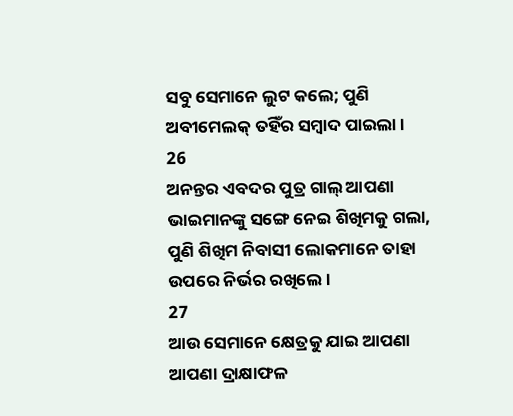ସବୁ ସେମାନେ ଲୁଟ କଲେ; ପୁଣି ଅବୀମେଲକ୍ ତହିଁର ସମ୍ଵାଦ ପାଇଲା ।
26
ଅନନ୍ତର ଏବଦର ପୁତ୍ର ଗାଲ୍ ଆପଣା ଭାଇମାନଙ୍କୁ ସଙ୍ଗେ ନେଇ ଶିଖିମକୁ ଗଲା, ପୁଣି ଶିଖିମ ନିବାସୀ ଲୋକମାନେ ତାହା ଉପରେ ନିର୍ଭର ରଖିଲେ ।
27
ଆଉ ସେମାନେ କ୍ଷେତ୍ରକୁ ଯାଇ ଆପଣା ଆପଣା ଦ୍ରାକ୍ଷାଫଳ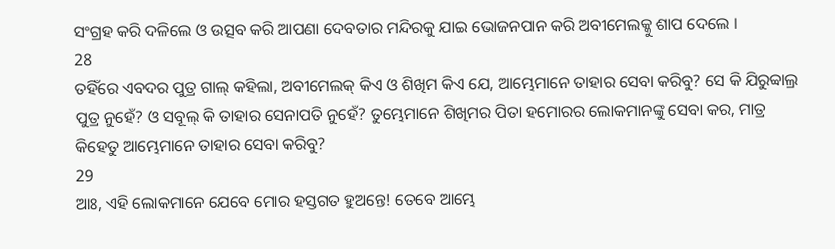ସଂଗ୍ରହ କରି ଦଳିଲେ ଓ ଉତ୍ସବ କରି ଆପଣା ଦେବତାର ମନ୍ଦିରକୁ ଯାଇ ଭୋଜନପାନ କରି ଅବୀମେଲକ୍କୁ ଶାପ ଦେଲେ ।
28
ତହିଁରେ ଏବଦର ପୁତ୍ର ଗାଲ୍ କହିଲା, ଅବୀମେଲକ୍ କିଏ ଓ ଶିଖିମ କିଏ ଯେ, ଆମ୍ଭେମାନେ ତାହାର ସେବା କରିବୁ? ସେ କି ଯିରୁବ୍ବାଲ୍ର ପୁତ୍ର ନୁହେଁ? ଓ ସବୂଲ୍ କି ତାହାର ସେନାପତି ନୁହେଁ? ତୁମ୍ଭେମାନେ ଶିଖିମର ପିତା ହମୋରର ଲୋକମାନଙ୍କୁ ସେବା କର, ମାତ୍ର କିହେତୁ ଆମ୍ଭେମାନେ ତାହାର ସେବା କରିବୁ?
29
ଆଃ, ଏହି ଲୋକମାନେ ଯେବେ ମୋର ହସ୍ତଗତ ହୁଅନ୍ତେ! ତେବେ ଆମ୍ଭେ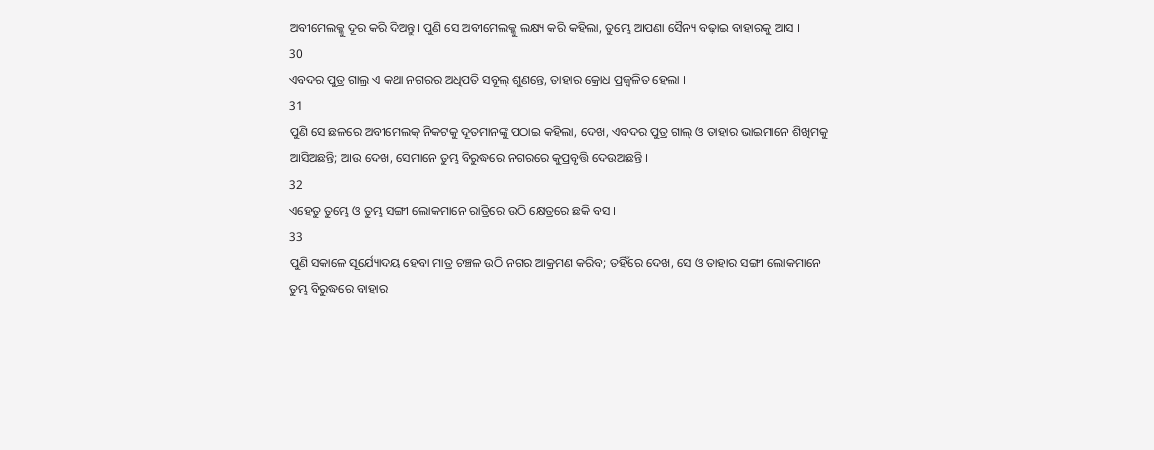ଅବୀମେଲକ୍କୁ ଦୂର କରି ଦିଅନ୍ତୁ। ପୁଣି ସେ ଅବୀମେଲକ୍କୁ ଲକ୍ଷ୍ୟ କରି କହିଲା, ତୁମ୍ଭେ ଆପଣା ସୈନ୍ୟ ବଢ଼ାଇ ବାହାରକୁ ଆସ ।
30
ଏବଦର ପୁତ୍ର ଗାଲ୍ର ଏ କଥା ନଗରର ଅଧିପତି ସବୂଲ୍ ଶୁଣନ୍ତେ, ତାହାର କ୍ରୋଧ ପ୍ରଜ୍ଵଳିତ ହେଲା ।
31
ପୁଣି ସେ ଛଳରେ ଅବୀମେଲକ୍ ନିକଟକୁ ଦୂତମାନଙ୍କୁ ପଠାଇ କହିଲା, ଦେଖ, ଏବଦର ପୁତ୍ର ଗାଲ୍ ଓ ତାହାର ଭାଇମାନେ ଶିଖିମକୁ ଆସିଅଛନ୍ତି; ଆଉ ଦେଖ, ସେମାନେ ତୁମ୍ଭ ବିରୁଦ୍ଧରେ ନଗରରେ କୁପ୍ରବୃତ୍ତି ଦେଉଅଛନ୍ତି ।
32
ଏହେତୁ ତୁମ୍ଭେ ଓ ତୁମ୍ଭ ସଙ୍ଗୀ ଲୋକମାନେ ରାତ୍ରିରେ ଉଠି କ୍ଷେତ୍ରରେ ଛକି ବସ ।
33
ପୁଣି ସକାଳେ ସୂର୍ଯ୍ୟୋଦୟ ହେବା ମାତ୍ର ଚଞ୍ଚଳ ଉଠି ନଗର ଆକ୍ରମଣ କରିବ; ତହିଁରେ ଦେଖ, ସେ ଓ ତାହାର ସଙ୍ଗୀ ଲୋକମାନେ ତୁମ୍ଭ ବିରୁଦ୍ଧରେ ବାହାର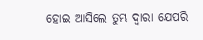ହୋଇ ଆସିଲେ ତୁମ୍ଭ ଦ୍ଵାରା ଯେପରି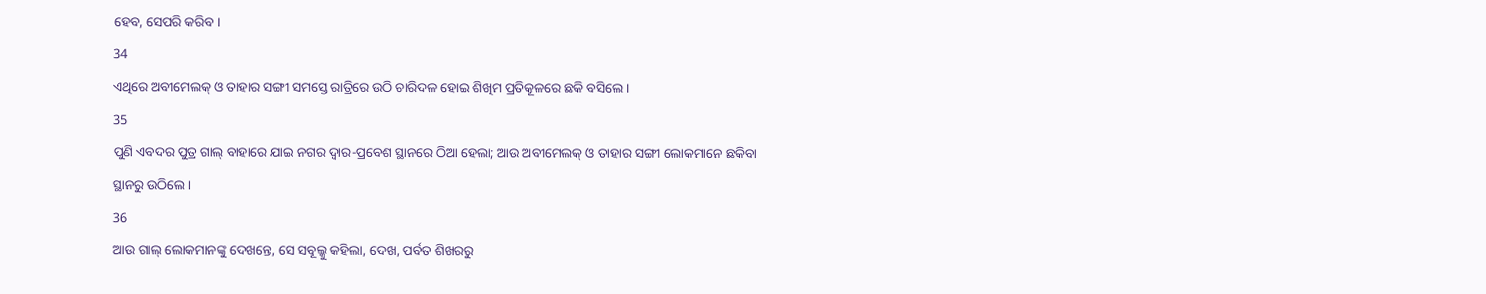ହେବ, ସେପରି କରିବ ।
34
ଏଥିରେ ଅବୀମେଲକ୍ ଓ ତାହାର ସଙ୍ଗୀ ସମସ୍ତେ ରାତ୍ରିରେ ଉଠି ଚାରିଦଳ ହୋଇ ଶିଖିମ ପ୍ରତିକୂଳରେ ଛକି ବସିଲେ ।
35
ପୁଣି ଏବଦର ପୁତ୍ର ଗାଲ୍ ବାହାରେ ଯାଇ ନଗର ଦ୍ଵାର-ପ୍ରବେଶ ସ୍ଥାନରେ ଠିଆ ହେଲା; ଆଉ ଅବୀମେଲକ୍ ଓ ତାହାର ସଙ୍ଗୀ ଲୋକମାନେ ଛକିବା ସ୍ଥାନରୁ ଉଠିଲେ ।
36
ଆଉ ଗାଲ୍ ଲୋକମାନଙ୍କୁ ଦେଖନ୍ତେ, ସେ ସବୂଲ୍କୁ କହିଲା, ଦେଖ, ପର୍ବତ ଶିଖରରୁ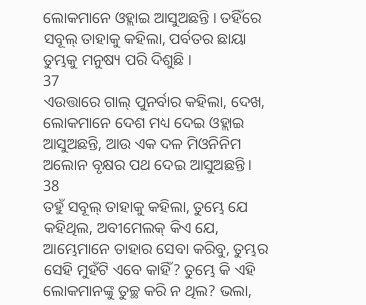ଲୋକମାନେ ଓହ୍ଲାଇ ଆସୁଅଛନ୍ତି । ତହିଁରେ ସବୂଲ୍ ତାହାକୁ କହିଲା, ପର୍ବତର ଛାୟା ତୁମ୍ଭକୁ ମନୁଷ୍ୟ ପରି ଦିଶୁଛି ।
37
ଏଉତ୍ତାରେ ଗାଲ୍ ପୁନର୍ବାର କହିଲା, ଦେଖ, ଲୋକମାନେ ଦେଶ ମଧ୍ୟ ଦେଇ ଓହ୍ଲାଇ ଆସୁଅଛନ୍ତି, ଆଉ ଏକ ଦଳ ମିଓନିନିମ ଅଲୋନ ବୃକ୍ଷର ପଥ ଦେଇ ଆସୁଅଛନ୍ତି ।
38
ତହୁଁ ସବୂଲ୍ ତାହାକୁ କହିଲା, ତୁମ୍ଭେ ଯେ କହିଥିଲ, ଅବୀମେଲକ୍ କିଏ ଯେ, ଆମ୍ଭେମାନେ ତାହାର ସେବା କରିବୁ, ତୁମ୍ଭର ସେହି ମୁହଁଟି ଏବେ କାହିଁ? ତୁମ୍ଭେ କି ଏହି ଲୋକମାନଙ୍କୁ ତୁଚ୍ଛ କରି ନ ଥିଲ? ଭଲା,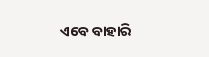ଏବେ ବାହାରି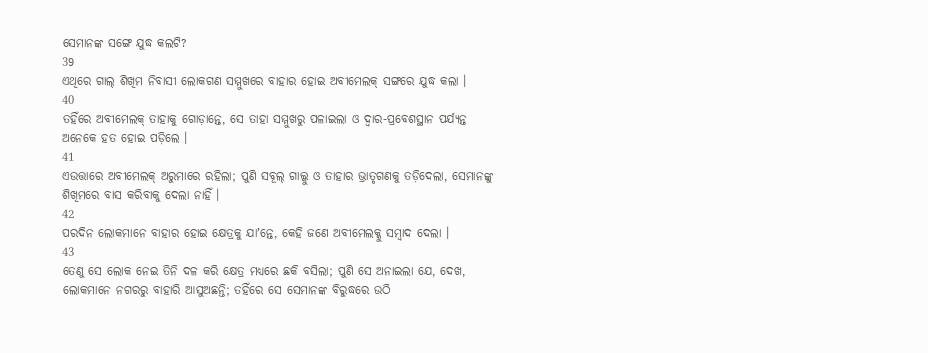ସେମାନଙ୍କ ସଙ୍ଗେ ଯୁଦ୍ଧ କଲଟି?
39
ଏଥିରେ ଗାଲ୍ ଶିଖିମ ନିବାସୀ ଲୋକଗଣ ସମ୍ମୁଖରେ ବାହାର ହୋଇ ଅବୀମେଲକ୍ ସଙ୍ଗରେ ଯୁଦ୍ଧ କଲା ।
40
ତହିଁରେ ଅବୀମେଲକ୍ ତାହାକୁ ଗୋଡ଼ାନ୍ତେ, ସେ ତାହା ସମ୍ମୁଖରୁ ପଳାଇଲା ଓ ଦ୍ଵାର-ପ୍ରବେଶସ୍ଥାନ ପର୍ଯ୍ୟନ୍ତ ଅନେକେ ହତ ହୋଇ ପଡ଼ିଲେ ।
41
ଏଉତ୍ତାରେ ଅବୀମେଲକ୍ ଅରୁମାରେ ରହିଲା; ପୁଣି ସବୂଲ୍ ଗାଲ୍କୁ ଓ ତାହାର ଭ୍ରାତୃଗଣକୁ ତଡ଼ିଦେଲା, ସେମାନଙ୍କୁ ଶିଖିମରେ ବାସ କରିବାକୁ ଦେଲା ନାହିଁ ।
42
ପରଦିନ ଲୋକମାନେ ବାହାର ହୋଇ କ୍ଷେତ୍ରକୁ ଯାʼନ୍ତେ, କେହି ଜଣେ ଅବୀମେଲକ୍କୁ ସମ୍ଵାଦ ଦେଲା ।
43
ତେଣୁ ସେ ଲୋକ ନେଇ ତିନି ଦଳ କରି କ୍ଷେତ୍ର ମଧ୍ୟରେ ଛକି ବସିଲା; ପୁଣି ସେ ଅନାଇଲା ଯେ, ଦେଖ, ଲୋକମାନେ ନଗରରୁ ବାହାରି ଆସୁଅଛନ୍ତି; ତହିଁରେ ସେ ସେମାନଙ୍କ ବିରୁଦ୍ଧରେ ଉଠି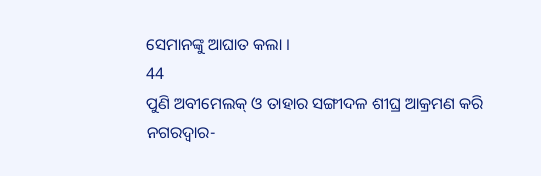ସେମାନଙ୍କୁ ଆଘାତ କଲା ।
44
ପୁଣି ଅବୀମେଲକ୍ ଓ ତାହାର ସଙ୍ଗୀଦଳ ଶୀଘ୍ର ଆକ୍ରମଣ କରି ନଗରଦ୍ଵାର-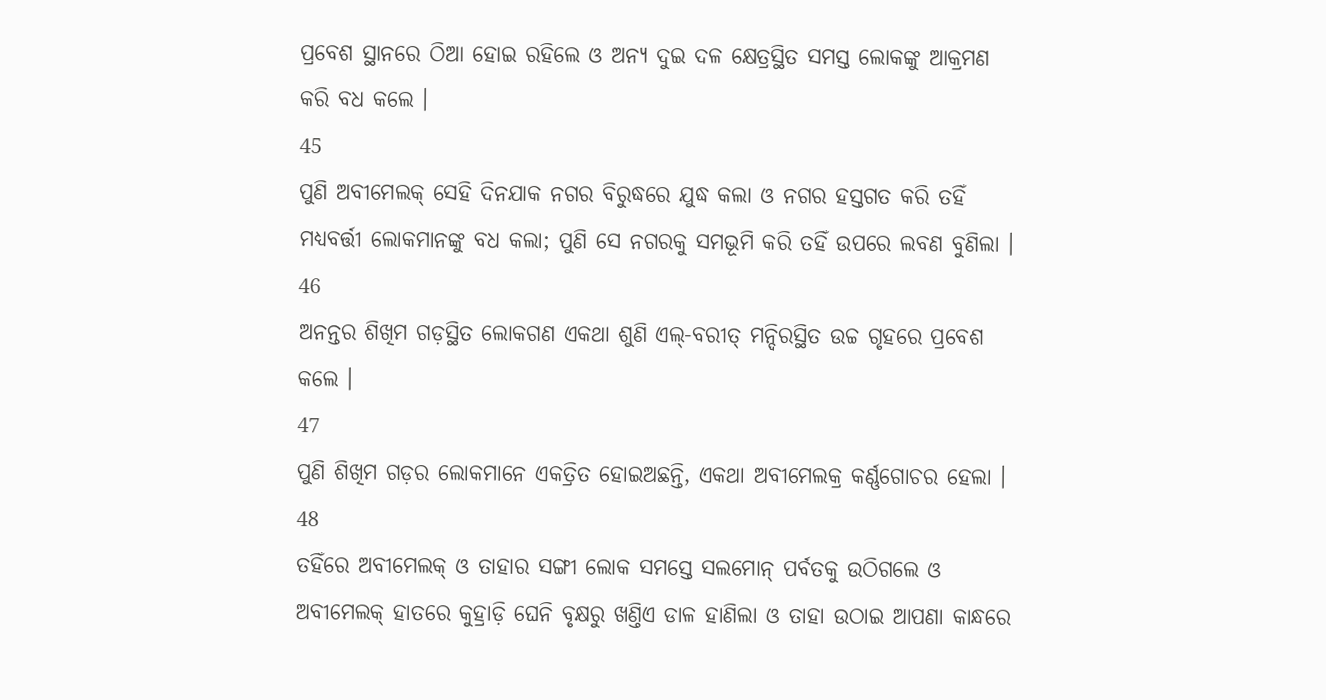ପ୍ରବେଶ ସ୍ଥାନରେ ଠିଆ ହୋଇ ରହିଲେ ଓ ଅନ୍ୟ ଦୁଇ ଦଳ କ୍ଷେତ୍ରସ୍ଥିତ ସମସ୍ତ ଲୋକଙ୍କୁ ଆକ୍ରମଣ କରି ବଧ କଲେ ।
45
ପୁଣି ଅବୀମେଲକ୍ ସେହି ଦିନଯାକ ନଗର ବିରୁଦ୍ଧରେ ଯୁଦ୍ଧ କଲା ଓ ନଗର ହସ୍ତଗତ କରି ତହିଁ ମଧ୍ୟବର୍ତ୍ତୀ ଲୋକମାନଙ୍କୁ ବଧ କଲା; ପୁଣି ସେ ନଗରକୁ ସମଭୂମି କରି ତହିଁ ଉପରେ ଲବଣ ବୁଣିଲା ।
46
ଅନନ୍ତର ଶିଖିମ ଗଡ଼ସ୍ଥିତ ଲୋକଗଣ ଏକଥା ଶୁଣି ଏଲ୍-ବରୀତ୍ ମନ୍ଦିରସ୍ଥିତ ଉଚ୍ଚ ଗୃହରେ ପ୍ରବେଶ କଲେ ।
47
ପୁଣି ଶିଖିମ ଗଡ଼ର ଲୋକମାନେ ଏକତ୍ରିତ ହୋଇଅଛନ୍ତି, ଏକଥା ଅବୀମେଲକ୍ର କର୍ଣ୍ଣଗୋଚର ହେଲା ।
48
ତହିଁରେ ଅବୀମେଲକ୍ ଓ ତାହାର ସଙ୍ଗୀ ଲୋକ ସମସ୍ତେ ସଲମୋନ୍ ପର୍ବତକୁ ଉଠିଗଲେ ଓ ଅବୀମେଲକ୍ ହାତରେ କୁହ୍ରାଡ଼ି ଘେନି ବୃକ୍ଷରୁ ଖଣ୍ତିଏ ଡାଳ ହାଣିଲା ଓ ତାହା ଉଠାଇ ଆପଣା କାନ୍ଧରେ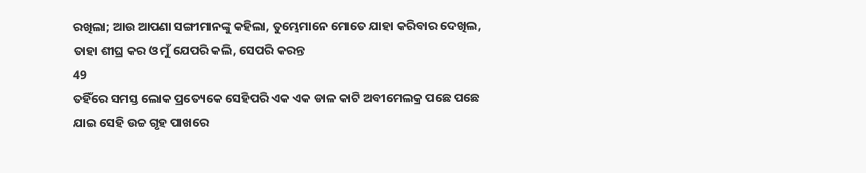ରଖିଲା; ଆଉ ଆପଣା ସଙ୍ଗୀମାନଙ୍କୁ କହିଲା, ତୁମ୍ଭେମାନେ ମୋତେ ଯାହା କରିବାର ଦେଖିଲ, ତାହା ଶୀଘ୍ର କର ଓ ମୁଁ ଯେପରି କଲି, ସେପରି କରନ୍ତ
49
ତହିଁରେ ସମସ୍ତ ଲୋକ ପ୍ରତ୍ୟେକେ ସେହିପରି ଏକ ଏକ ଡାଳ କାଟି ଅବୀମେଲକ୍ର ପଛେ ପଛେ ଯାଇ ସେହି ଉଚ୍ଚ ଗୃହ ପାଖରେ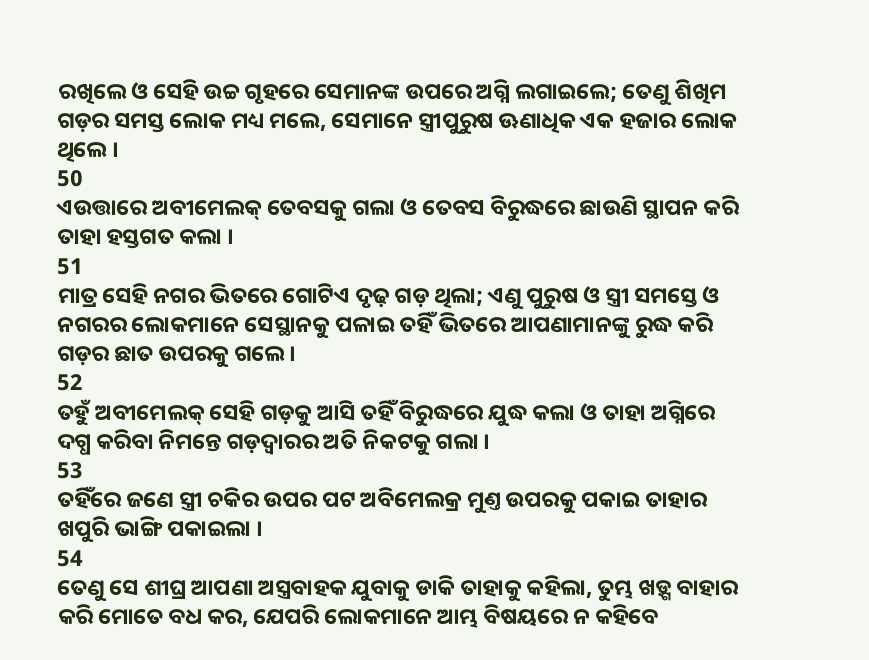ରଖିଲେ ଓ ସେହି ଉଚ୍ଚ ଗୃହରେ ସେମାନଙ୍କ ଉପରେ ଅଗ୍ନି ଲଗାଇଲେ; ତେଣୁ ଶିଖିମ ଗଡ଼ର ସମସ୍ତ ଲୋକ ମଧ୍ୟ ମଲେ, ସେମାନେ ସ୍ତ୍ରୀପୁରୁଷ ଊଣାଧିକ ଏକ ହଜାର ଲୋକ ଥିଲେ ।
50
ଏଉତ୍ତାରେ ଅବୀମେଲକ୍ ତେବସକୁ ଗଲା ଓ ତେବସ ବିରୁଦ୍ଧରେ ଛାଉଣି ସ୍ଥାପନ କରି ତାହା ହସ୍ତଗତ କଲା ।
51
ମାତ୍ର ସେହି ନଗର ଭିତରେ ଗୋଟିଏ ଦୃଢ଼ ଗଡ଼ ଥିଲା; ଏଣୁ ପୁରୁଷ ଓ ସ୍ତ୍ରୀ ସମସ୍ତେ ଓ ନଗରର ଲୋକମାନେ ସେସ୍ଥାନକୁ ପଳାଇ ତହିଁ ଭିତରେ ଆପଣାମାନଙ୍କୁ ରୁଦ୍ଧ କରି ଗଡ଼ର ଛାତ ଉପରକୁ ଗଲେ ।
52
ତହୁଁ ଅବୀମେଲକ୍ ସେହି ଗଡ଼କୁ ଆସି ତହିଁ ବିରୁଦ୍ଧରେ ଯୁଦ୍ଧ କଲା ଓ ତାହା ଅଗ୍ନିରେ ଦଗ୍ଧ କରିବା ନିମନ୍ତେ ଗଡ଼ଦ୍ଵାରର ଅତି ନିକଟକୁ ଗଲା ।
53
ତହିଁରେ ଜଣେ ସ୍ତ୍ରୀ ଚକିର ଉପର ପଟ ଅବିମେଲକ୍ର ମୁଣ୍ତ ଉପରକୁ ପକାଇ ତାହାର ଖପୁରି ଭାଙ୍ଗି ପକାଇଲା ।
54
ତେଣୁ ସେ ଶୀଘ୍ର ଆପଣା ଅସ୍ତ୍ରବାହକ ଯୁବାକୁ ଡାକି ତାହାକୁ କହିଲା, ତୁମ୍ଭ ଖଡ଼୍ଗ ବାହାର କରି ମୋତେ ବଧ କର, ଯେପରି ଲୋକମାନେ ଆମ୍ଭ ବିଷୟରେ ନ କହିବେ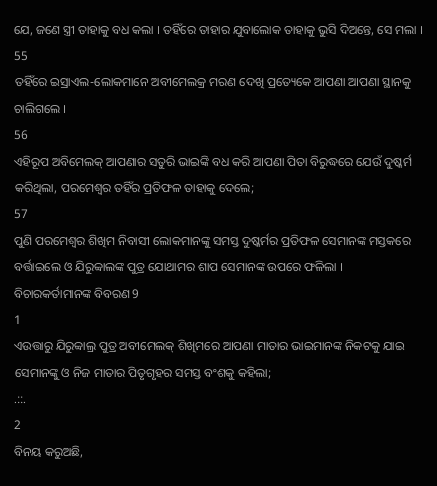ଯେ, ଜଣେ ସ୍ତ୍ରୀ ତାହାକୁ ବଧ କଲା । ତହିଁରେ ତାହାର ଯୁବାଲୋକ ତାହାକୁ ଭୁସି ଦିଅନ୍ତେ, ସେ ମଲା ।
55
ତହିଁରେ ଇସ୍ରାଏଲ-ଲୋକମାନେ ଅବୀମେଲକ୍ର ମରଣ ଦେଖି ପ୍ରତ୍ୟେକେ ଆପଣା ଆପଣା ସ୍ଥାନକୁ ଚାଲିଗଲେ ।
56
ଏହିରୂପ ଅବିମେଲକ୍ ଆପଣାର ସତୁରି ଭାଇଙ୍କି ବଧ କରି ଆପଣା ପିତା ବିରୁଦ୍ଧରେ ଯେଉଁ ଦୁଷ୍କର୍ମ କରିଥିଲା, ପରମେଶ୍ଵର ତହିଁର ପ୍ରତିଫଳ ତାହାକୁ ଦେଲେ;
57
ପୁଣି ପରମେଶ୍ଵର ଶିଖିମ ନିବାସୀ ଲୋକମାନଙ୍କୁ ସମସ୍ତ ଦୁଷ୍କର୍ମର ପ୍ରତିଫଳ ସେମାନଙ୍କ ମସ୍ତକରେ ବର୍ତ୍ତାଇଲେ ଓ ଯିରୁବ୍ବାଲଙ୍କ ପୁତ୍ର ଯୋଥାମର ଶାପ ସେମାନଙ୍କ ଉପରେ ଫଳିଲା ।
ବିଚାରକର୍ତାମାନଙ୍କ ବିବରଣ 9
1
ଏଉତ୍ତାରୁ ଯିରୁବ୍ବାଲ୍ର ପୁତ୍ର ଅବୀମେଲକ୍ ଶିଖିମରେ ଆପଣା ମାତାର ଭାଇମାନଙ୍କ ନିକଟକୁ ଯାଇ ସେମାନଙ୍କୁ ଓ ନିଜ ମାତାର ପିତୃଗୃହର ସମସ୍ତ ବଂଶକୁ କହିଲା;
.::.
2
ବିନୟ କରୁଅଛି,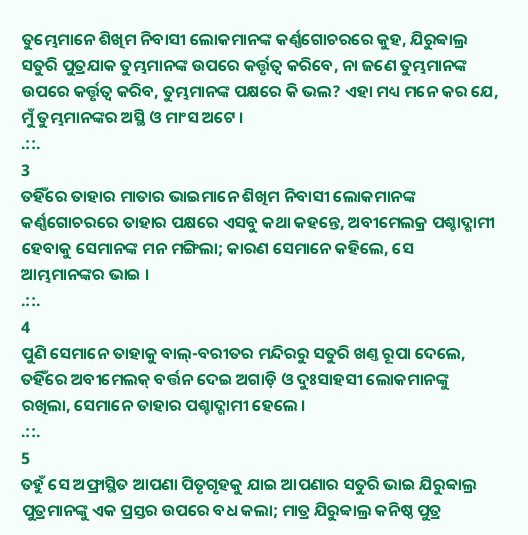ତୁମ୍ଭେମାନେ ଶିଖିମ ନିବାସୀ ଲୋକମାନଙ୍କ କର୍ଣ୍ଣଗୋଚରରେ କୁହ, ଯିରୁବ୍ବାଲ୍ର ସତୁରି ପୁତ୍ରଯାକ ତୁମ୍ଭମାନଙ୍କ ଉପରେ କର୍ତ୍ତୃତ୍ଵ କରିବେ, ନା ଜଣେ ତୁମ୍ଭମାନଙ୍କ ଉପରେ କର୍ତ୍ତୃତ୍ଵ କରିବ, ତୁମ୍ଭମାନଙ୍କ ପକ୍ଷରେ କି ଭଲ? ଏହା ମଧ୍ୟ ମନେ କର ଯେ, ମୁଁ ତୁମ୍ଭମାନଙ୍କର ଅସ୍ଥି ଓ ମାଂସ ଅଟେ ।
.::.
3
ତହିଁରେ ତାହାର ମାତାର ଭାଇମାନେ ଶିଖିମ ନିବାସୀ ଲୋକମାନଙ୍କ କର୍ଣ୍ଣଗୋଚରରେ ତାହାର ପକ୍ଷରେ ଏସବୁ କଥା କହନ୍ତେ, ଅବୀମେଲକ୍ର ପଶ୍ଚାଦ୍ଗାମୀ ହେବାକୁ ସେମାନଙ୍କ ମନ ମଙ୍ଗିଲା; କାରଣ ସେମାନେ କହିଲେ, ସେ ଆମ୍ଭମାନଙ୍କର ଭାଇ ।
.::.
4
ପୁଣି ସେମାନେ ତାହାକୁ ବାଲ୍-ବରୀତର ମନ୍ଦିରରୁ ସତୁରି ଖଣ୍ତ ରୂପା ଦେଲେ, ତହିଁରେ ଅବୀମେଲକ୍ ବର୍ତ୍ତନ ଦେଇ ଅଗାଡ଼ି ଓ ଦୁଃସାହସୀ ଲୋକମାନଙ୍କୁ ରଖିଲା, ସେମାନେ ତାହାର ପଶ୍ଚାଦ୍ଗାମୀ ହେଲେ ।
.::.
5
ତହୁଁ ସେ ଅଫ୍ରାସ୍ଥିତ ଆପଣା ପିତୃଗୃହକୁ ଯାଇ ଆପଣାର ସତୁରି ଭାଇ ଯିରୁବ୍ବାଲ୍ର ପୁତ୍ରମାନଙ୍କୁ ଏକ ପ୍ରସ୍ତର ଉପରେ ବଧ କଲା; ମାତ୍ର ଯିରୁବ୍ବାଲ୍ର କନିଷ୍ଠ ପୁତ୍ର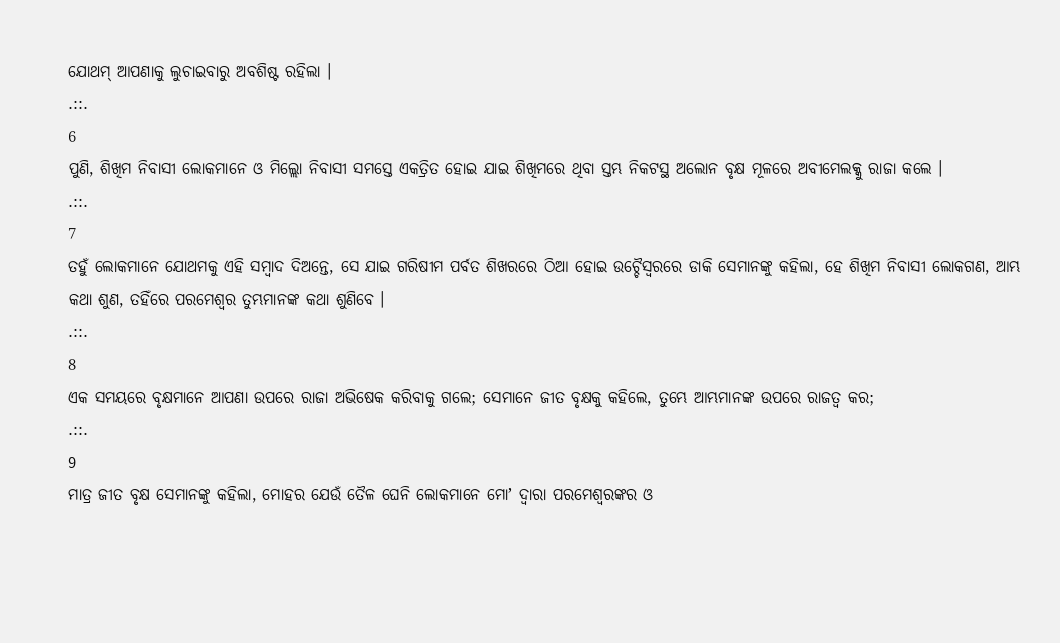ଯୋଥମ୍ ଆପଣାକୁ ଲୁଚାଇବାରୁ ଅବଶିଷ୍ଟ ରହିଲା ।
.::.
6
ପୁଣି, ଶିଖିମ ନିବାସୀ ଲୋକମାନେ ଓ ମିଲ୍ଲୋ ନିବାସୀ ସମସ୍ତେ ଏକତ୍ରିତ ହୋଇ ଯାଇ ଶିଖିମରେ ଥିବା ସ୍ତମ୍ଭ ନିକଟସ୍ଥ ଅଲୋନ ବୃକ୍ଷ ମୂଳରେ ଅବୀମେଲକ୍କୁ ରାଜା କଲେ ।
.::.
7
ତହୁଁ ଲୋକମାନେ ଯୋଥମକୁ ଏହି ସମ୍ଵାଦ ଦିଅନ୍ତେ, ସେ ଯାଇ ଗରିଷୀମ ପର୍ବତ ଶିଖରରେ ଠିଆ ହୋଇ ଉଚ୍ଚୈସ୍ଵରରେ ଡାକି ସେମାନଙ୍କୁ କହିଲା, ହେ ଶିଖିମ ନିବାସୀ ଲୋକଗଣ, ଆମ୍ଭ କଥା ଶୁଣ, ତହିଁରେ ପରମେଶ୍ଵର ତୁମ୍ଭମାନଙ୍କ କଥା ଶୁଣିବେ ।
.::.
8
ଏକ ସମୟରେ ବୃକ୍ଷମାନେ ଆପଣା ଉପରେ ରାଜା ଅଭିଷେକ କରିବାକୁ ଗଲେ; ସେମାନେ ଜୀତ ବୃକ୍ଷକୁ କହିଲେ, ତୁମ୍ଭେ ଆମ୍ଭମାନଙ୍କ ଉପରେ ରାଜତ୍ଵ କର;
.::.
9
ମାତ୍ର ଜୀତ ବୃକ୍ଷ ସେମାନଙ୍କୁ କହିଲା, ମୋହର ଯେଉଁ ତୈଳ ଘେନି ଲୋକମାନେ ମୋʼ ଦ୍ଵାରା ପରମେଶ୍ଵରଙ୍କର ଓ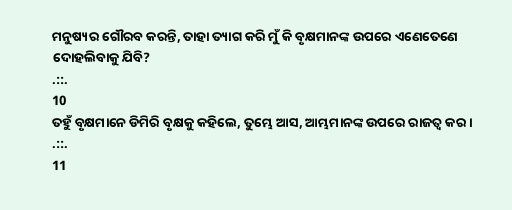ମନୁଷ୍ୟର ଗୌରବ କରନ୍ତି, ତାହା ତ୍ୟାଗ କରି ମୁଁ କି ବୃକ୍ଷମାନଙ୍କ ଉପରେ ଏଣେତେଣେ ଦୋହଲିବାକୁ ଯିବି?
.::.
10
ତହୁଁ ବୃକ୍ଷମାନେ ଡିମିରି ବୃକ୍ଷକୁ କହିଲେ, ତୁମ୍ଭେ ଆସ, ଆମ୍ଭମାନଙ୍କ ଉପରେ ରାଜତ୍ଵ କର ।
.::.
11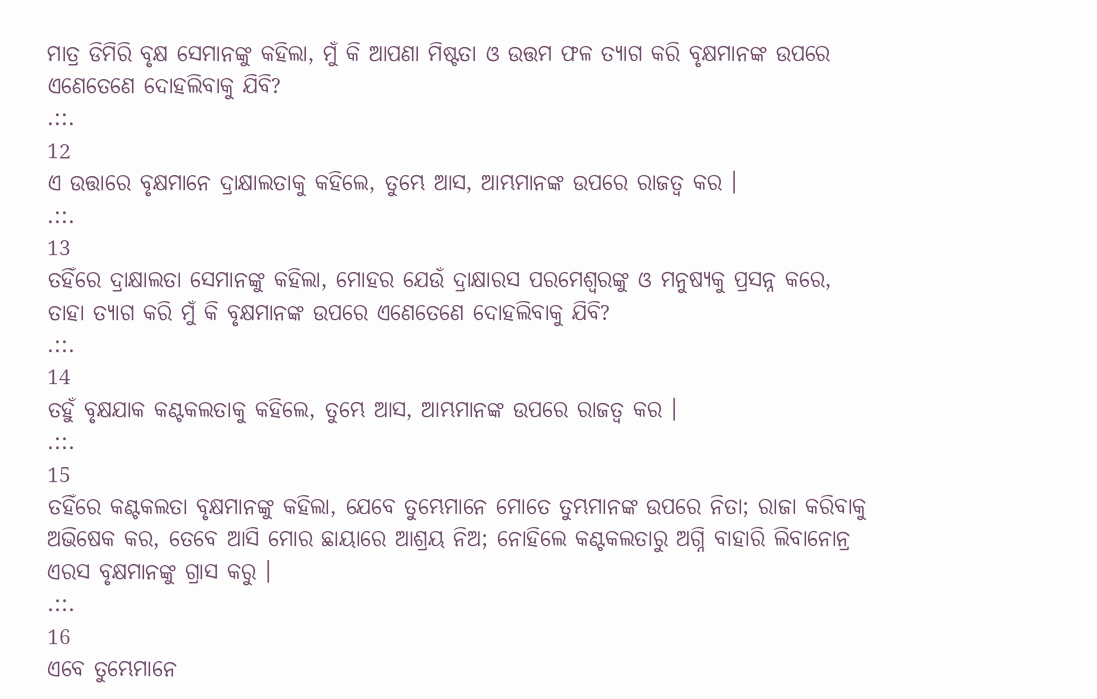ମାତ୍ର ଡିମିରି ବୃକ୍ଷ ସେମାନଙ୍କୁ କହିଲା, ମୁଁ କି ଆପଣା ମିଷ୍ଟତା ଓ ଉତ୍ତମ ଫଳ ତ୍ୟାଗ କରି ବୃକ୍ଷମାନଙ୍କ ଉପରେ ଏଣେତେଣେ ଦୋହଲିବାକୁ ଯିବି?
.::.
12
ଏ ଉତ୍ତାରେ ବୃକ୍ଷମାନେ ଦ୍ରାକ୍ଷାଲତାକୁ କହିଲେ, ତୁମ୍ଭେ ଆସ, ଆମ୍ଭମାନଙ୍କ ଉପରେ ରାଜତ୍ଵ କର ।
.::.
13
ତହିଁରେ ଦ୍ରାକ୍ଷାଲତା ସେମାନଙ୍କୁ କହିଲା, ମୋହର ଯେଉଁ ଦ୍ରାକ୍ଷାରସ ପରମେଶ୍ଵରଙ୍କୁ ଓ ମନୁଷ୍ୟକୁ ପ୍ରସନ୍ନ କରେ, ତାହା ତ୍ୟାଗ କରି ମୁଁ କି ବୃକ୍ଷମାନଙ୍କ ଉପରେ ଏଣେତେଣେ ଦୋହଲିବାକୁ ଯିବି?
.::.
14
ତହୁଁ ବୃକ୍ଷଯାକ କଣ୍ଟକଲତାକୁ କହିଲେ, ତୁମ୍ଭେ ଆସ, ଆମ୍ଭମାନଙ୍କ ଉପରେ ରାଜତ୍ଵ କର ।
.::.
15
ତହିଁରେ କଣ୍ଟକଲତା ବୃକ୍ଷମାନଙ୍କୁ କହିଲା, ଯେବେ ତୁମ୍ଭେମାନେ ମୋତେ ତୁମ୍ଭମାନଙ୍କ ଉପରେ ନିତା; ରାଜା କରିବାକୁ ଅଭିଷେକ କର, ତେବେ ଆସି ମୋର ଛାୟାରେ ଆଶ୍ରୟ ନିଅ; ନୋହିଲେ କଣ୍ଟକଲତାରୁ ଅଗ୍ନି ବାହାରି ଲିବାନୋନ୍ର ଏରସ ବୃକ୍ଷମାନଙ୍କୁ ଗ୍ରାସ କରୁ ।
.::.
16
ଏବେ ତୁମ୍ଭେମାନେ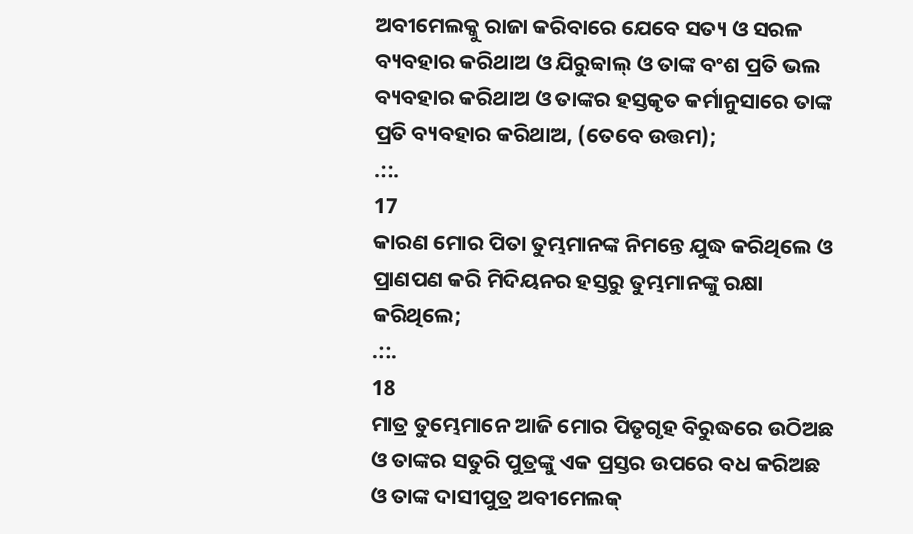ଅବୀମେଲକ୍କୁ ରାଜା କରିବାରେ ଯେବେ ସତ୍ୟ ଓ ସରଳ ବ୍ୟବହାର କରିଥାଅ ଓ ଯିରୁବ୍ବାଲ୍ ଓ ତାଙ୍କ ବଂଶ ପ୍ରତି ଭଲ ବ୍ୟବହାର କରିଥାଅ ଓ ତାଙ୍କର ହସ୍ତକୃତ କର୍ମାନୁସାରେ ତାଙ୍କ ପ୍ରତି ବ୍ୟବହାର କରିଥାଅ, (ତେବେ ଉତ୍ତମ);
.::.
17
କାରଣ ମୋର ପିତା ତୁମ୍ଭମାନଙ୍କ ନିମନ୍ତେ ଯୁଦ୍ଧ କରିଥିଲେ ଓ ପ୍ରାଣପଣ କରି ମିଦିୟନର ହସ୍ତରୁ ତୁମ୍ଭମାନଙ୍କୁ ରକ୍ଷା କରିଥିଲେ;
.::.
18
ମାତ୍ର ତୁମ୍ଭେମାନେ ଆଜି ମୋର ପିତୃଗୃହ ବିରୁଦ୍ଧରେ ଉଠିଅଛ ଓ ତାଙ୍କର ସତୁରି ପୁତ୍ରଙ୍କୁ ଏକ ପ୍ରସ୍ତର ଉପରେ ବଧ କରିଅଛ ଓ ତାଙ୍କ ଦାସୀପୁତ୍ର ଅବୀମେଲକ୍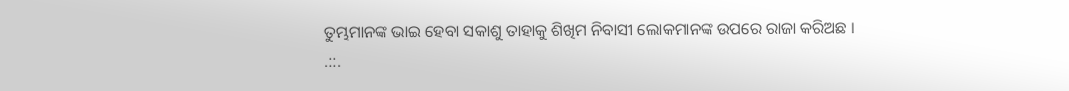ତୁମ୍ଭମାନଙ୍କ ଭାଇ ହେବା ସକାଶୁ ତାହାକୁ ଶିଖିମ ନିବାସୀ ଲୋକମାନଙ୍କ ଉପରେ ରାଜା କରିଅଛ ।
.::.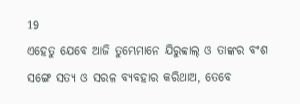19
ଏହେତୁ ଯେବେ ଆଜି ତୁମ୍ଭେମାନେ ଯିରୁବ୍ବାଲ୍ ଓ ତାଙ୍କର ବଂଶ ସଙ୍ଗେ ସତ୍ୟ ଓ ସରଳ ବ୍ୟବହାର କରିଥାଅ, ତେବେ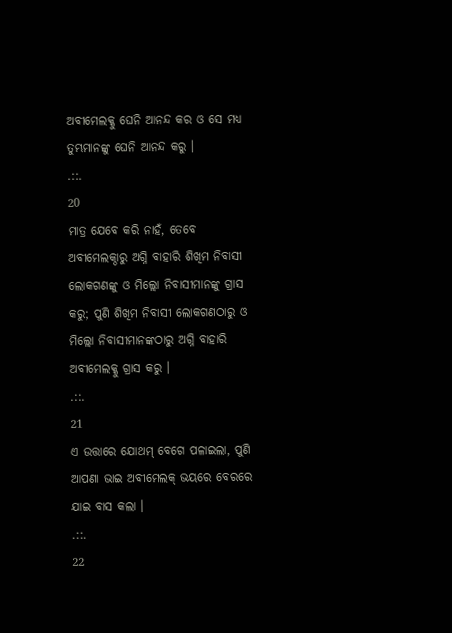ଅବୀମେଲକ୍କୁ ଘେନି ଆନନ୍ଦ କର ଓ ସେ ମଧ୍ୟ ତୁମ୍ଭମାନଙ୍କୁ ଘେନି ଆନନ୍ଦ କରୁ ।
.::.
20
ମାତ୍ର ଯେବେ କରି ନାହଁ, ତେବେ ଅବୀମେଲକ୍ଠାରୁ ଅଗ୍ନି ବାହାରି ଶିଖିମ ନିବାସୀ ଲୋକଗଣଙ୍କୁ ଓ ମିଲ୍ଲୋ ନିବାସୀମାନଙ୍କୁ ଗ୍ରାସ କରୁ; ପୁଣି ଶିଖିମ ନିବାସୀ ଲୋକଗଣଠାରୁ ଓ ମିଲ୍ଲୋ ନିବାସୀମାନଙ୍କଠାରୁ ଅଗ୍ନି ବାହାରି ଅବୀମେଲକ୍କୁ ଗ୍ରାସ କରୁ ।
.::.
21
ଏ ଉତ୍ତାରେ ଯୋଥମ୍ ବେଗେ ପଳାଇଲା, ପୁଣି ଆପଣା ଭାଇ ଅବୀମେଲକ୍ ଭୟରେ ବେରରେ ଯାଇ ବାସ କଲା ।
.::.
22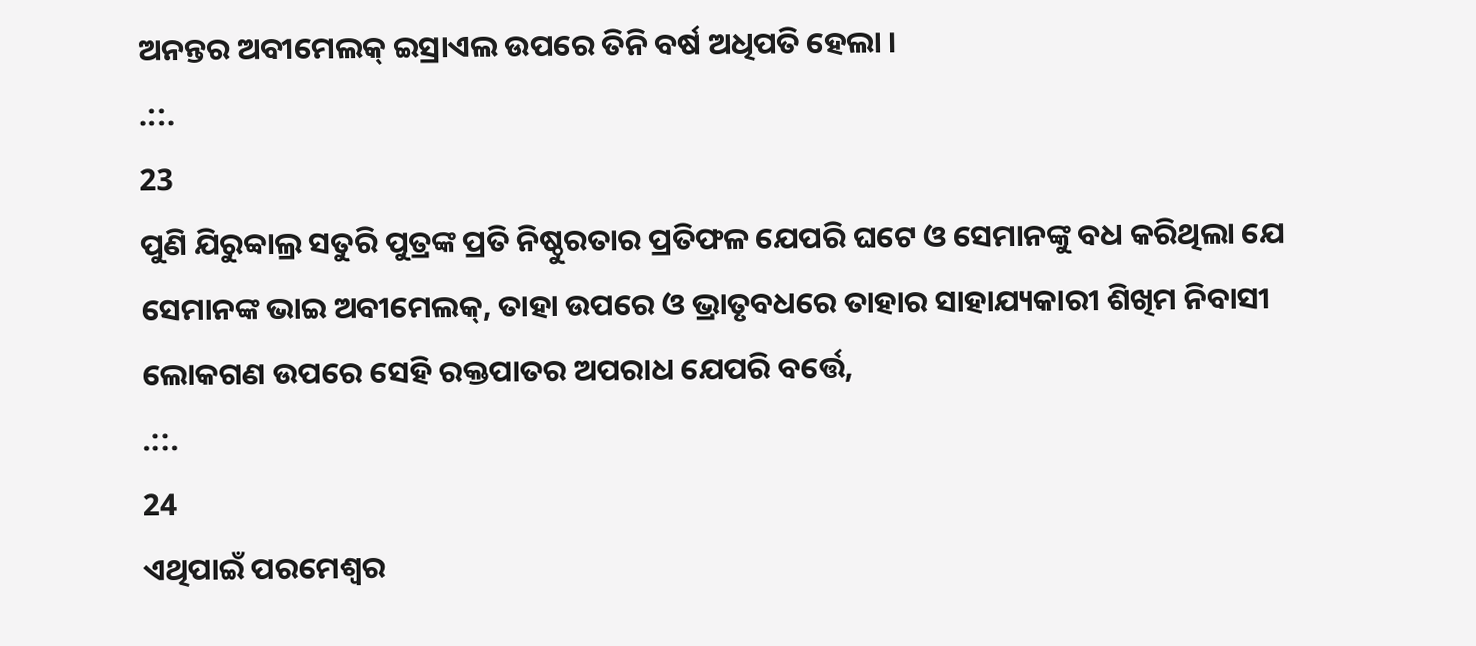ଅନନ୍ତର ଅବୀମେଲକ୍ ଇସ୍ରାଏଲ ଉପରେ ତିନି ବର୍ଷ ଅଧିପତି ହେଲା ।
.::.
23
ପୁଣି ଯିରୁବ୍ବାଲ୍ର ସତୁରି ପୁତ୍ରଙ୍କ ପ୍ରତି ନିଷ୍ଠୁରତାର ପ୍ରତିଫଳ ଯେପରି ଘଟେ ଓ ସେମାନଙ୍କୁ ବଧ କରିଥିଲା ଯେ ସେମାନଙ୍କ ଭାଇ ଅବୀମେଲକ୍, ତାହା ଉପରେ ଓ ଭ୍ରାତୃବଧରେ ତାହାର ସାହାଯ୍ୟକାରୀ ଶିଖିମ ନିବାସୀ ଲୋକଗଣ ଉପରେ ସେହି ରକ୍ତପାତର ଅପରାଧ ଯେପରି ବର୍ତ୍ତେ,
.::.
24
ଏଥିପାଇଁ ପରମେଶ୍ଵର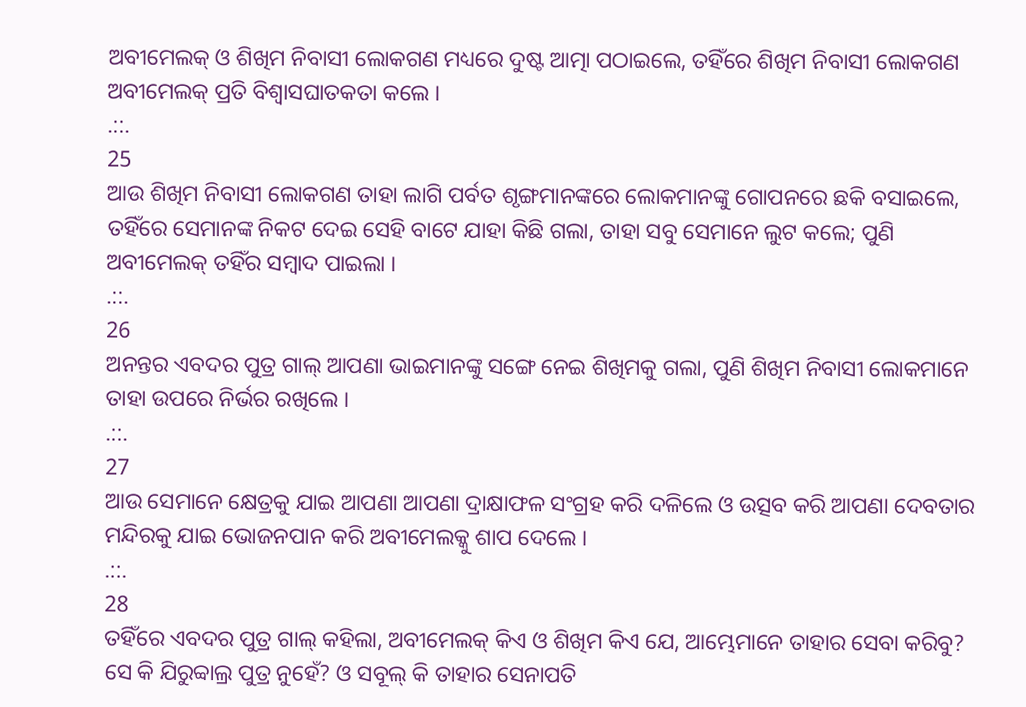ଅବୀମେଲକ୍ ଓ ଶିଖିମ ନିବାସୀ ଲୋକଗଣ ମଧ୍ୟରେ ଦୁଷ୍ଟ ଆତ୍ମା ପଠାଇଲେ, ତହିଁରେ ଶିଖିମ ନିବାସୀ ଲୋକଗଣ ଅବୀମେଲକ୍ ପ୍ରତି ବିଶ୍ଵାସଘାତକତା କଲେ ।
.::.
25
ଆଉ ଶିଖିମ ନିବାସୀ ଲୋକଗଣ ତାହା ଲାଗି ପର୍ବତ ଶୃଙ୍ଗମାନଙ୍କରେ ଲୋକମାନଙ୍କୁ ଗୋପନରେ ଛକି ବସାଇଲେ, ତହିଁରେ ସେମାନଙ୍କ ନିକଟ ଦେଇ ସେହି ବାଟେ ଯାହା କିଛି ଗଲା, ତାହା ସବୁ ସେମାନେ ଲୁଟ କଲେ; ପୁଣି ଅବୀମେଲକ୍ ତହିଁର ସମ୍ଵାଦ ପାଇଲା ।
.::.
26
ଅନନ୍ତର ଏବଦର ପୁତ୍ର ଗାଲ୍ ଆପଣା ଭାଇମାନଙ୍କୁ ସଙ୍ଗେ ନେଇ ଶିଖିମକୁ ଗଲା, ପୁଣି ଶିଖିମ ନିବାସୀ ଲୋକମାନେ ତାହା ଉପରେ ନିର୍ଭର ରଖିଲେ ।
.::.
27
ଆଉ ସେମାନେ କ୍ଷେତ୍ରକୁ ଯାଇ ଆପଣା ଆପଣା ଦ୍ରାକ୍ଷାଫଳ ସଂଗ୍ରହ କରି ଦଳିଲେ ଓ ଉତ୍ସବ କରି ଆପଣା ଦେବତାର ମନ୍ଦିରକୁ ଯାଇ ଭୋଜନପାନ କରି ଅବୀମେଲକ୍କୁ ଶାପ ଦେଲେ ।
.::.
28
ତହିଁରେ ଏବଦର ପୁତ୍ର ଗାଲ୍ କହିଲା, ଅବୀମେଲକ୍ କିଏ ଓ ଶିଖିମ କିଏ ଯେ, ଆମ୍ଭେମାନେ ତାହାର ସେବା କରିବୁ? ସେ କି ଯିରୁବ୍ବାଲ୍ର ପୁତ୍ର ନୁହେଁ? ଓ ସବୂଲ୍ କି ତାହାର ସେନାପତି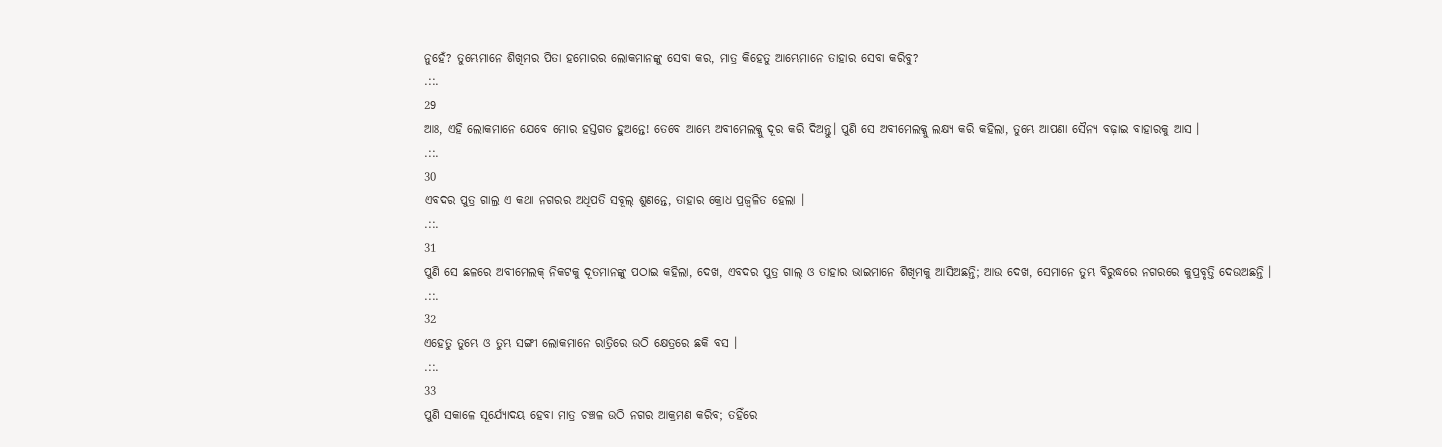ନୁହେଁ? ତୁମ୍ଭେମାନେ ଶିଖିମର ପିତା ହମୋରର ଲୋକମାନଙ୍କୁ ସେବା କର, ମାତ୍ର କିହେତୁ ଆମ୍ଭେମାନେ ତାହାର ସେବା କରିବୁ?
.::.
29
ଆଃ, ଏହି ଲୋକମାନେ ଯେବେ ମୋର ହସ୍ତଗତ ହୁଅନ୍ତେ! ତେବେ ଆମ୍ଭେ ଅବୀମେଲକ୍କୁ ଦୂର କରି ଦିଅନ୍ତୁ। ପୁଣି ସେ ଅବୀମେଲକ୍କୁ ଲକ୍ଷ୍ୟ କରି କହିଲା, ତୁମ୍ଭେ ଆପଣା ସୈନ୍ୟ ବଢ଼ାଇ ବାହାରକୁ ଆସ ।
.::.
30
ଏବଦର ପୁତ୍ର ଗାଲ୍ର ଏ କଥା ନଗରର ଅଧିପତି ସବୂଲ୍ ଶୁଣନ୍ତେ, ତାହାର କ୍ରୋଧ ପ୍ରଜ୍ଵଳିତ ହେଲା ।
.::.
31
ପୁଣି ସେ ଛଳରେ ଅବୀମେଲକ୍ ନିକଟକୁ ଦୂତମାନଙ୍କୁ ପଠାଇ କହିଲା, ଦେଖ, ଏବଦର ପୁତ୍ର ଗାଲ୍ ଓ ତାହାର ଭାଇମାନେ ଶିଖିମକୁ ଆସିଅଛନ୍ତି; ଆଉ ଦେଖ, ସେମାନେ ତୁମ୍ଭ ବିରୁଦ୍ଧରେ ନଗରରେ କୁପ୍ରବୃତ୍ତି ଦେଉଅଛନ୍ତି ।
.::.
32
ଏହେତୁ ତୁମ୍ଭେ ଓ ତୁମ୍ଭ ସଙ୍ଗୀ ଲୋକମାନେ ରାତ୍ରିରେ ଉଠି କ୍ଷେତ୍ରରେ ଛକି ବସ ।
.::.
33
ପୁଣି ସକାଳେ ସୂର୍ଯ୍ୟୋଦୟ ହେବା ମାତ୍ର ଚଞ୍ଚଳ ଉଠି ନଗର ଆକ୍ରମଣ କରିବ; ତହିଁରେ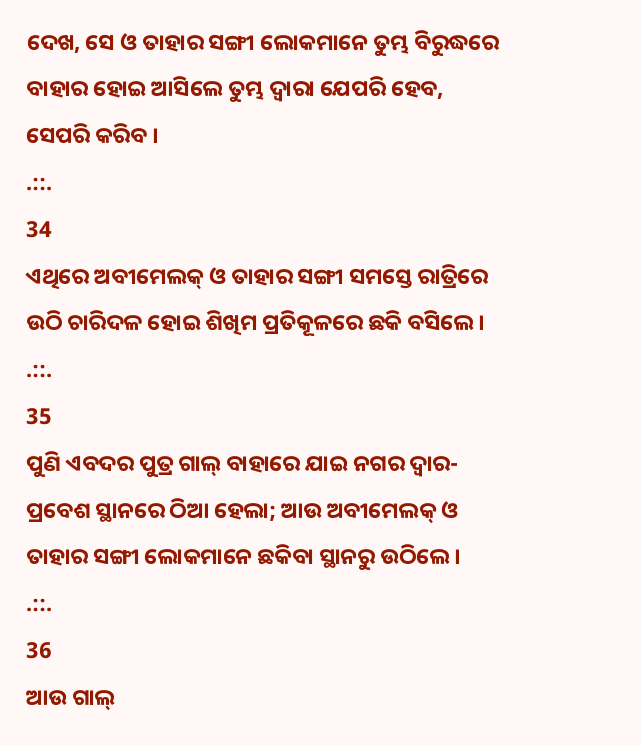ଦେଖ, ସେ ଓ ତାହାର ସଙ୍ଗୀ ଲୋକମାନେ ତୁମ୍ଭ ବିରୁଦ୍ଧରେ ବାହାର ହୋଇ ଆସିଲେ ତୁମ୍ଭ ଦ୍ଵାରା ଯେପରି ହେବ, ସେପରି କରିବ ।
.::.
34
ଏଥିରେ ଅବୀମେଲକ୍ ଓ ତାହାର ସଙ୍ଗୀ ସମସ୍ତେ ରାତ୍ରିରେ ଉଠି ଚାରିଦଳ ହୋଇ ଶିଖିମ ପ୍ରତିକୂଳରେ ଛକି ବସିଲେ ।
.::.
35
ପୁଣି ଏବଦର ପୁତ୍ର ଗାଲ୍ ବାହାରେ ଯାଇ ନଗର ଦ୍ଵାର-ପ୍ରବେଶ ସ୍ଥାନରେ ଠିଆ ହେଲା; ଆଉ ଅବୀମେଲକ୍ ଓ ତାହାର ସଙ୍ଗୀ ଲୋକମାନେ ଛକିବା ସ୍ଥାନରୁ ଉଠିଲେ ।
.::.
36
ଆଉ ଗାଲ୍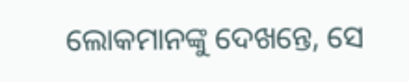ଲୋକମାନଙ୍କୁ ଦେଖନ୍ତେ, ସେ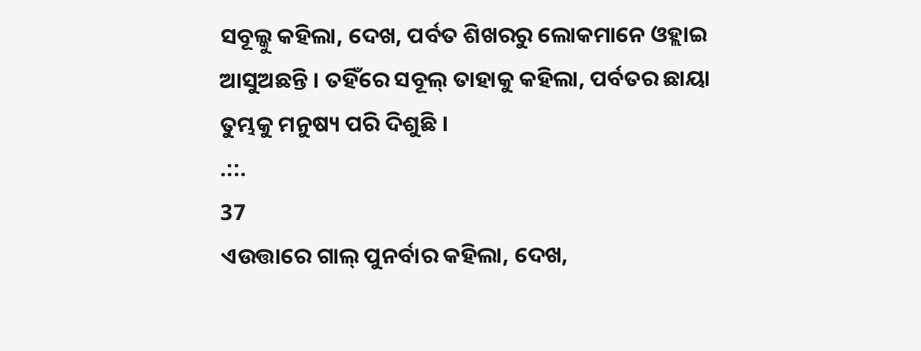ସବୂଲ୍କୁ କହିଲା, ଦେଖ, ପର୍ବତ ଶିଖରରୁ ଲୋକମାନେ ଓହ୍ଲାଇ ଆସୁଅଛନ୍ତି । ତହିଁରେ ସବୂଲ୍ ତାହାକୁ କହିଲା, ପର୍ବତର ଛାୟା ତୁମ୍ଭକୁ ମନୁଷ୍ୟ ପରି ଦିଶୁଛି ।
.::.
37
ଏଉତ୍ତାରେ ଗାଲ୍ ପୁନର୍ବାର କହିଲା, ଦେଖ,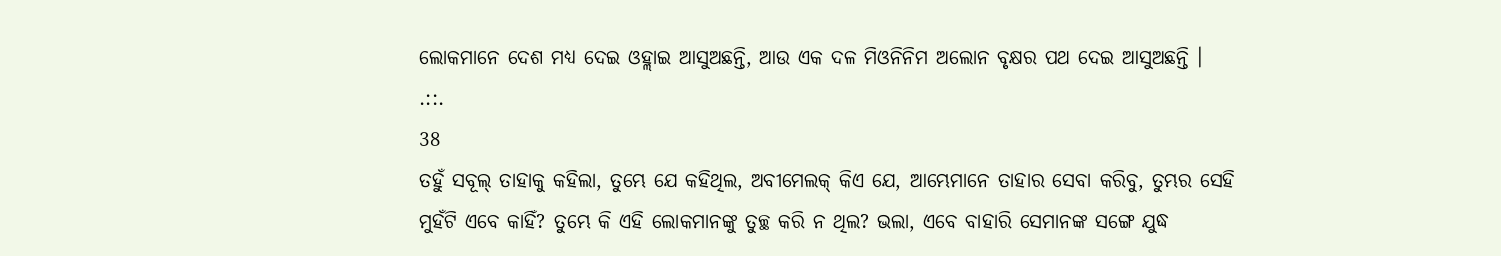ଲୋକମାନେ ଦେଶ ମଧ୍ୟ ଦେଇ ଓହ୍ଲାଇ ଆସୁଅଛନ୍ତି, ଆଉ ଏକ ଦଳ ମିଓନିନିମ ଅଲୋନ ବୃକ୍ଷର ପଥ ଦେଇ ଆସୁଅଛନ୍ତି ।
.::.
38
ତହୁଁ ସବୂଲ୍ ତାହାକୁ କହିଲା, ତୁମ୍ଭେ ଯେ କହିଥିଲ, ଅବୀମେଲକ୍ କିଏ ଯେ, ଆମ୍ଭେମାନେ ତାହାର ସେବା କରିବୁ, ତୁମ୍ଭର ସେହି ମୁହଁଟି ଏବେ କାହିଁ? ତୁମ୍ଭେ କି ଏହି ଲୋକମାନଙ୍କୁ ତୁଚ୍ଛ କରି ନ ଥିଲ? ଭଲା, ଏବେ ବାହାରି ସେମାନଙ୍କ ସଙ୍ଗେ ଯୁଦ୍ଧ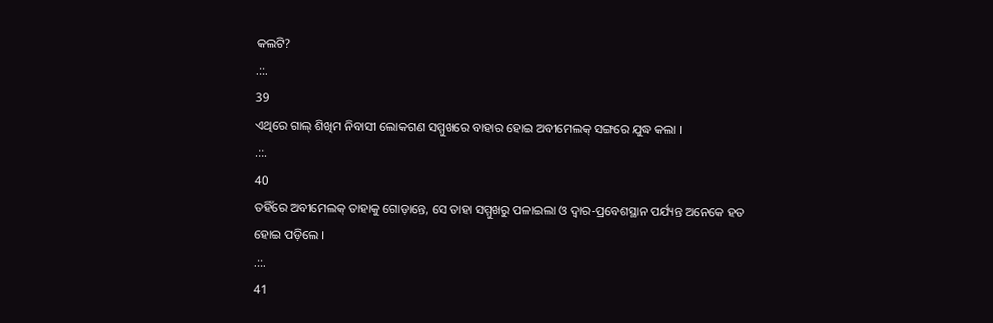କଲଟି?
.::.
39
ଏଥିରେ ଗାଲ୍ ଶିଖିମ ନିବାସୀ ଲୋକଗଣ ସମ୍ମୁଖରେ ବାହାର ହୋଇ ଅବୀମେଲକ୍ ସଙ୍ଗରେ ଯୁଦ୍ଧ କଲା ।
.::.
40
ତହିଁରେ ଅବୀମେଲକ୍ ତାହାକୁ ଗୋଡ଼ାନ୍ତେ, ସେ ତାହା ସମ୍ମୁଖରୁ ପଳାଇଲା ଓ ଦ୍ଵାର-ପ୍ରବେଶସ୍ଥାନ ପର୍ଯ୍ୟନ୍ତ ଅନେକେ ହତ ହୋଇ ପଡ଼ିଲେ ।
.::.
41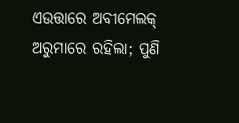ଏଉତ୍ତାରେ ଅବୀମେଲକ୍ ଅରୁମାରେ ରହିଲା; ପୁଣି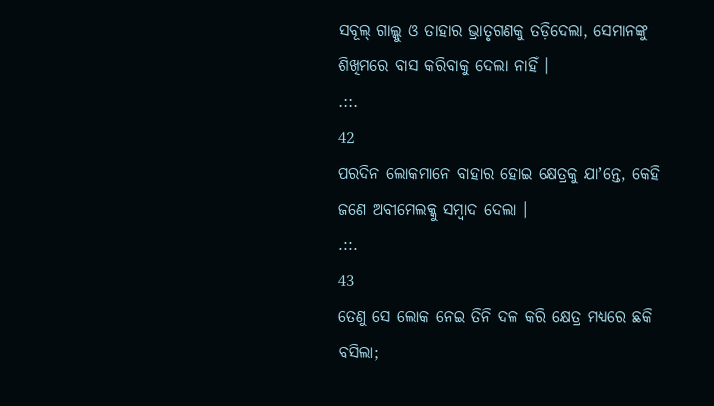ସବୂଲ୍ ଗାଲ୍କୁ ଓ ତାହାର ଭ୍ରାତୃଗଣକୁ ତଡ଼ିଦେଲା, ସେମାନଙ୍କୁ ଶିଖିମରେ ବାସ କରିବାକୁ ଦେଲା ନାହିଁ ।
.::.
42
ପରଦିନ ଲୋକମାନେ ବାହାର ହୋଇ କ୍ଷେତ୍ରକୁ ଯାʼନ୍ତେ, କେହି ଜଣେ ଅବୀମେଲକ୍କୁ ସମ୍ଵାଦ ଦେଲା ।
.::.
43
ତେଣୁ ସେ ଲୋକ ନେଇ ତିନି ଦଳ କରି କ୍ଷେତ୍ର ମଧ୍ୟରେ ଛକି ବସିଲା;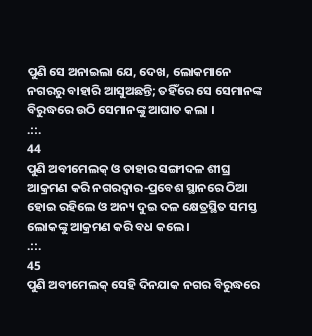ପୁଣି ସେ ଅନାଇଲା ଯେ, ଦେଖ, ଲୋକମାନେ ନଗରରୁ ବାହାରି ଆସୁଅଛନ୍ତି; ତହିଁରେ ସେ ସେମାନଙ୍କ ବିରୁଦ୍ଧରେ ଉଠି ସେମାନଙ୍କୁ ଆଘାତ କଲା ।
.::.
44
ପୁଣି ଅବୀମେଲକ୍ ଓ ତାହାର ସଙ୍ଗୀଦଳ ଶୀଘ୍ର ଆକ୍ରମଣ କରି ନଗରଦ୍ଵାର-ପ୍ରବେଶ ସ୍ଥାନରେ ଠିଆ ହୋଇ ରହିଲେ ଓ ଅନ୍ୟ ଦୁଇ ଦଳ କ୍ଷେତ୍ରସ୍ଥିତ ସମସ୍ତ ଲୋକଙ୍କୁ ଆକ୍ରମଣ କରି ବଧ କଲେ ।
.::.
45
ପୁଣି ଅବୀମେଲକ୍ ସେହି ଦିନଯାକ ନଗର ବିରୁଦ୍ଧରେ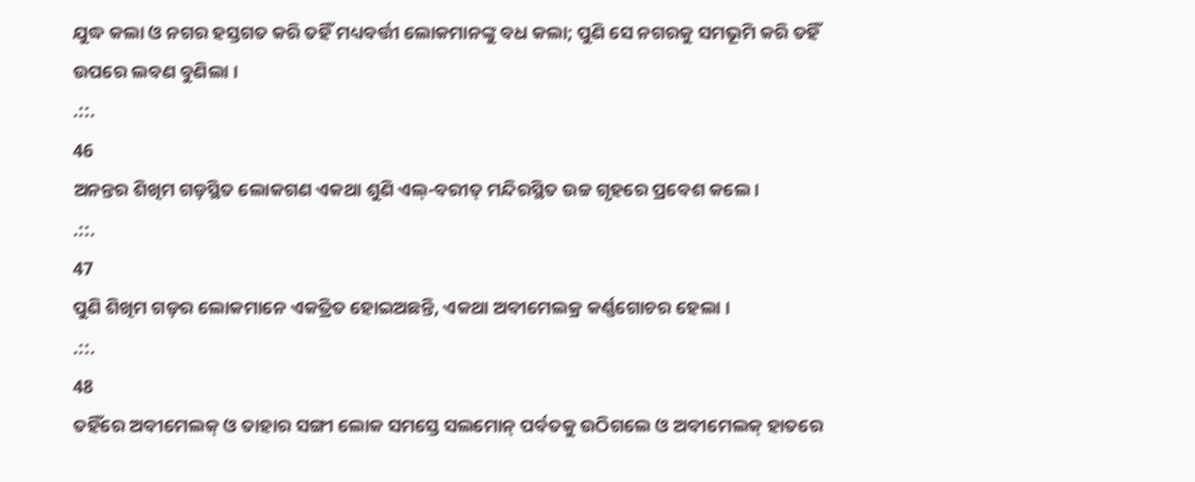ଯୁଦ୍ଧ କଲା ଓ ନଗର ହସ୍ତଗତ କରି ତହିଁ ମଧ୍ୟବର୍ତ୍ତୀ ଲୋକମାନଙ୍କୁ ବଧ କଲା; ପୁଣି ସେ ନଗରକୁ ସମଭୂମି କରି ତହିଁ ଉପରେ ଲବଣ ବୁଣିଲା ।
.::.
46
ଅନନ୍ତର ଶିଖିମ ଗଡ଼ସ୍ଥିତ ଲୋକଗଣ ଏକଥା ଶୁଣି ଏଲ୍-ବରୀତ୍ ମନ୍ଦିରସ୍ଥିତ ଉଚ୍ଚ ଗୃହରେ ପ୍ରବେଶ କଲେ ।
.::.
47
ପୁଣି ଶିଖିମ ଗଡ଼ର ଲୋକମାନେ ଏକତ୍ରିତ ହୋଇଅଛନ୍ତି, ଏକଥା ଅବୀମେଲକ୍ର କର୍ଣ୍ଣଗୋଚର ହେଲା ।
.::.
48
ତହିଁରେ ଅବୀମେଲକ୍ ଓ ତାହାର ସଙ୍ଗୀ ଲୋକ ସମସ୍ତେ ସଲମୋନ୍ ପର୍ବତକୁ ଉଠିଗଲେ ଓ ଅବୀମେଲକ୍ ହାତରେ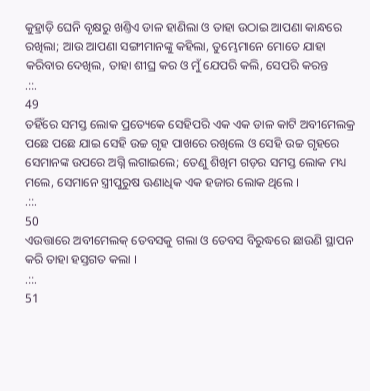କୁହ୍ରାଡ଼ି ଘେନି ବୃକ୍ଷରୁ ଖଣ୍ତିଏ ଡାଳ ହାଣିଲା ଓ ତାହା ଉଠାଇ ଆପଣା କାନ୍ଧରେ ରଖିଲା; ଆଉ ଆପଣା ସଙ୍ଗୀମାନଙ୍କୁ କହିଲା, ତୁମ୍ଭେମାନେ ମୋତେ ଯାହା କରିବାର ଦେଖିଲ, ତାହା ଶୀଘ୍ର କର ଓ ମୁଁ ଯେପରି କଲି, ସେପରି କରନ୍ତ
.::.
49
ତହିଁରେ ସମସ୍ତ ଲୋକ ପ୍ରତ୍ୟେକେ ସେହିପରି ଏକ ଏକ ଡାଳ କାଟି ଅବୀମେଲକ୍ର ପଛେ ପଛେ ଯାଇ ସେହି ଉଚ୍ଚ ଗୃହ ପାଖରେ ରଖିଲେ ଓ ସେହି ଉଚ୍ଚ ଗୃହରେ ସେମାନଙ୍କ ଉପରେ ଅଗ୍ନି ଲଗାଇଲେ; ତେଣୁ ଶିଖିମ ଗଡ଼ର ସମସ୍ତ ଲୋକ ମଧ୍ୟ ମଲେ, ସେମାନେ ସ୍ତ୍ରୀପୁରୁଷ ଊଣାଧିକ ଏକ ହଜାର ଲୋକ ଥିଲେ ।
.::.
50
ଏଉତ୍ତାରେ ଅବୀମେଲକ୍ ତେବସକୁ ଗଲା ଓ ତେବସ ବିରୁଦ୍ଧରେ ଛାଉଣି ସ୍ଥାପନ କରି ତାହା ହସ୍ତଗତ କଲା ।
.::.
51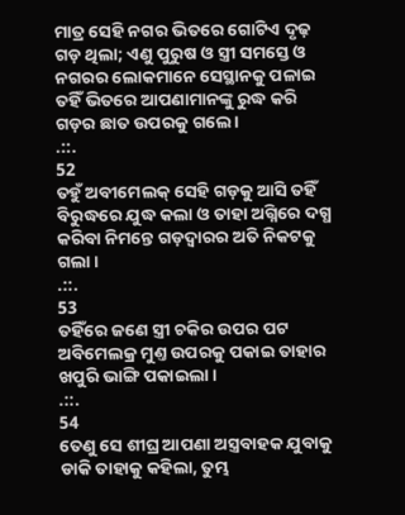ମାତ୍ର ସେହି ନଗର ଭିତରେ ଗୋଟିଏ ଦୃଢ଼ ଗଡ଼ ଥିଲା; ଏଣୁ ପୁରୁଷ ଓ ସ୍ତ୍ରୀ ସମସ୍ତେ ଓ ନଗରର ଲୋକମାନେ ସେସ୍ଥାନକୁ ପଳାଇ ତହିଁ ଭିତରେ ଆପଣାମାନଙ୍କୁ ରୁଦ୍ଧ କରି ଗଡ଼ର ଛାତ ଉପରକୁ ଗଲେ ।
.::.
52
ତହୁଁ ଅବୀମେଲକ୍ ସେହି ଗଡ଼କୁ ଆସି ତହିଁ ବିରୁଦ୍ଧରେ ଯୁଦ୍ଧ କଲା ଓ ତାହା ଅଗ୍ନିରେ ଦଗ୍ଧ କରିବା ନିମନ୍ତେ ଗଡ଼ଦ୍ଵାରର ଅତି ନିକଟକୁ ଗଲା ।
.::.
53
ତହିଁରେ ଜଣେ ସ୍ତ୍ରୀ ଚକିର ଉପର ପଟ ଅବିମେଲକ୍ର ମୁଣ୍ତ ଉପରକୁ ପକାଇ ତାହାର ଖପୁରି ଭାଙ୍ଗି ପକାଇଲା ।
.::.
54
ତେଣୁ ସେ ଶୀଘ୍ର ଆପଣା ଅସ୍ତ୍ରବାହକ ଯୁବାକୁ ଡାକି ତାହାକୁ କହିଲା, ତୁମ୍ଭ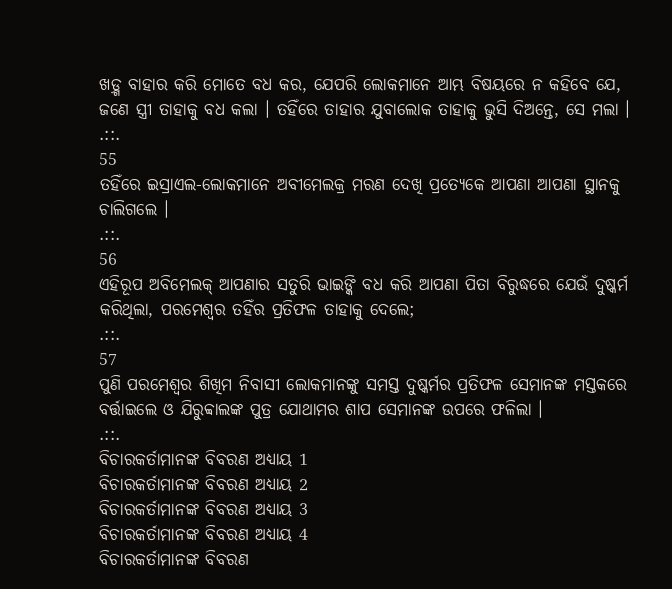ଖଡ଼୍ଗ ବାହାର କରି ମୋତେ ବଧ କର, ଯେପରି ଲୋକମାନେ ଆମ୍ଭ ବିଷୟରେ ନ କହିବେ ଯେ, ଜଣେ ସ୍ତ୍ରୀ ତାହାକୁ ବଧ କଲା । ତହିଁରେ ତାହାର ଯୁବାଲୋକ ତାହାକୁ ଭୁସି ଦିଅନ୍ତେ, ସେ ମଲା ।
.::.
55
ତହିଁରେ ଇସ୍ରାଏଲ-ଲୋକମାନେ ଅବୀମେଲକ୍ର ମରଣ ଦେଖି ପ୍ରତ୍ୟେକେ ଆପଣା ଆପଣା ସ୍ଥାନକୁ ଚାଲିଗଲେ ।
.::.
56
ଏହିରୂପ ଅବିମେଲକ୍ ଆପଣାର ସତୁରି ଭାଇଙ୍କି ବଧ କରି ଆପଣା ପିତା ବିରୁଦ୍ଧରେ ଯେଉଁ ଦୁଷ୍କର୍ମ କରିଥିଲା, ପରମେଶ୍ଵର ତହିଁର ପ୍ରତିଫଳ ତାହାକୁ ଦେଲେ;
.::.
57
ପୁଣି ପରମେଶ୍ଵର ଶିଖିମ ନିବାସୀ ଲୋକମାନଙ୍କୁ ସମସ୍ତ ଦୁଷ୍କର୍ମର ପ୍ରତିଫଳ ସେମାନଙ୍କ ମସ୍ତକରେ ବର୍ତ୍ତାଇଲେ ଓ ଯିରୁବ୍ବାଲଙ୍କ ପୁତ୍ର ଯୋଥାମର ଶାପ ସେମାନଙ୍କ ଉପରେ ଫଳିଲା ।
.::.
ବିଚାରକର୍ତାମାନଙ୍କ ବିବରଣ ଅଧ୍ୟାୟ 1
ବିଚାରକର୍ତାମାନଙ୍କ ବିବରଣ ଅଧ୍ୟାୟ 2
ବିଚାରକର୍ତାମାନଙ୍କ ବିବରଣ ଅଧ୍ୟାୟ 3
ବିଚାରକର୍ତାମାନଙ୍କ ବିବରଣ ଅଧ୍ୟାୟ 4
ବିଚାରକର୍ତାମାନଙ୍କ ବିବରଣ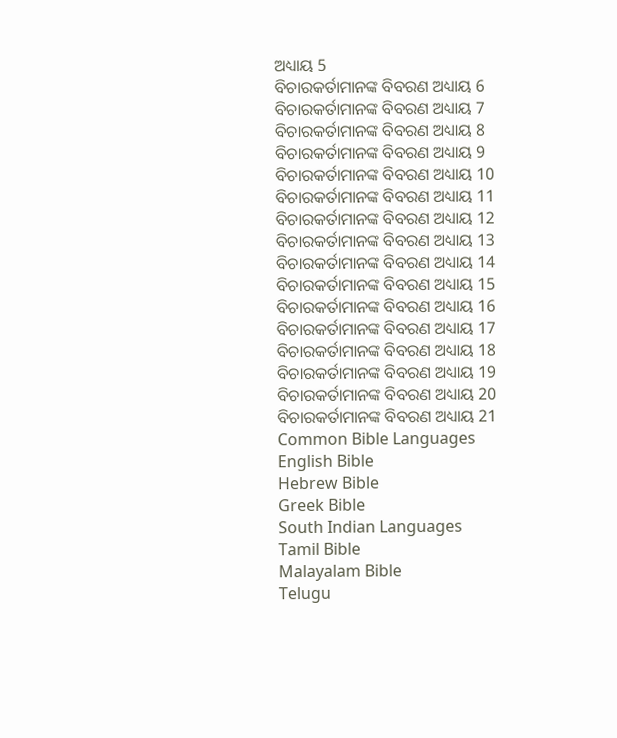ଅଧ୍ୟାୟ 5
ବିଚାରକର୍ତାମାନଙ୍କ ବିବରଣ ଅଧ୍ୟାୟ 6
ବିଚାରକର୍ତାମାନଙ୍କ ବିବରଣ ଅଧ୍ୟାୟ 7
ବିଚାରକର୍ତାମାନଙ୍କ ବିବରଣ ଅଧ୍ୟାୟ 8
ବିଚାରକର୍ତାମାନଙ୍କ ବିବରଣ ଅଧ୍ୟାୟ 9
ବିଚାରକର୍ତାମାନଙ୍କ ବିବରଣ ଅଧ୍ୟାୟ 10
ବିଚାରକର୍ତାମାନଙ୍କ ବିବରଣ ଅଧ୍ୟାୟ 11
ବିଚାରକର୍ତାମାନଙ୍କ ବିବରଣ ଅଧ୍ୟାୟ 12
ବିଚାରକର୍ତାମାନଙ୍କ ବିବରଣ ଅଧ୍ୟାୟ 13
ବିଚାରକର୍ତାମାନଙ୍କ ବିବରଣ ଅଧ୍ୟାୟ 14
ବିଚାରକର୍ତାମାନଙ୍କ ବିବରଣ ଅଧ୍ୟାୟ 15
ବିଚାରକର୍ତାମାନଙ୍କ ବିବରଣ ଅଧ୍ୟାୟ 16
ବିଚାରକର୍ତାମାନଙ୍କ ବିବରଣ ଅଧ୍ୟାୟ 17
ବିଚାରକର୍ତାମାନଙ୍କ ବିବରଣ ଅଧ୍ୟାୟ 18
ବିଚାରକର୍ତାମାନଙ୍କ ବିବରଣ ଅଧ୍ୟାୟ 19
ବିଚାରକର୍ତାମାନଙ୍କ ବିବରଣ ଅଧ୍ୟାୟ 20
ବିଚାରକର୍ତାମାନଙ୍କ ବିବରଣ ଅଧ୍ୟାୟ 21
Common Bible Languages
English Bible
Hebrew Bible
Greek Bible
South Indian Languages
Tamil Bible
Malayalam Bible
Telugu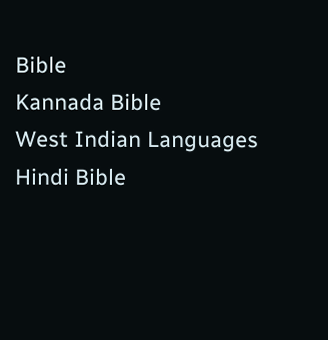Bible
Kannada Bible
West Indian Languages
Hindi Bible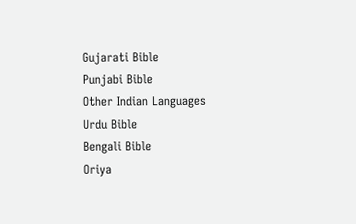Gujarati Bible
Punjabi Bible
Other Indian Languages
Urdu Bible
Bengali Bible
Oriya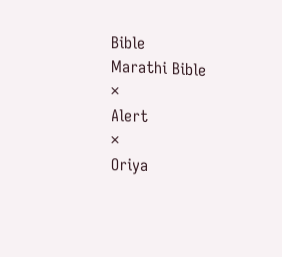Bible
Marathi Bible
×
Alert
×
Oriya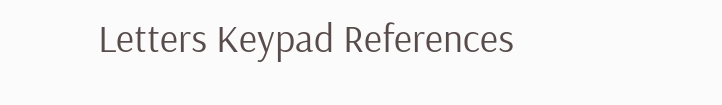Letters Keypad References